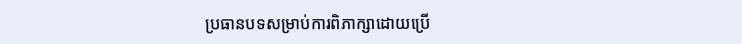ប្រធានបទសម្រាប់ការពិភាក្សាដោយប្រើ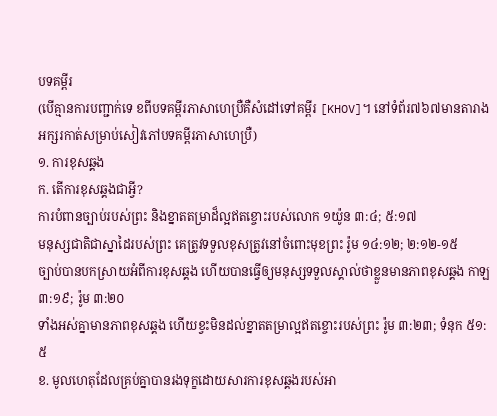បទគម្ពីរ
(បើគ្មានការបញ្ជាក់ទេ ខពីបទគម្ពីរភាសាហេប្រឺគឺសំដៅទៅគម្ពីរ [KHOV]។ នៅទំព័រ៧៦៧មានតារាងអក្សរកាត់សម្រាប់សៀវភៅបទគម្ពីរភាសាហេប្រឺ)
១. ការខុសឆ្គង
ក. តើការខុសឆ្គងជាអ្វី?
ការបំពានច្បាប់របស់ព្រះ និងខ្នាតតម្រាដ៏ល្អឥតខ្ចោះរបស់លោក ១យ៉ូន ៣:៤; ៥:១៧
មនុស្សជាតិជាស្នាដៃរបស់ព្រះ គេត្រូវទទួលខុសត្រូវនៅចំពោះមុខព្រះ រ៉ូម ១៤:១២; ២:១២-១៥
ច្បាប់បានបកស្រាយអំពីការខុសឆ្គង ហើយបានធ្វើឲ្យមនុស្សទទួលស្គាល់ថាខ្លួនមានភាពខុសឆ្គង កាឡ ៣:១៩; រ៉ូម ៣:២០
ទាំងអស់គ្នាមានភាពខុសឆ្គង ហើយខ្វះមិនដល់ខ្នាតតម្រាល្អឥតខ្ចោះរបស់ព្រះ រ៉ូម ៣:២៣; ទំនុក ៥១:៥
ខ. មូលហេតុដែលគ្រប់គ្នាបានរងទុក្ខដោយសារការខុសឆ្គងរបស់អា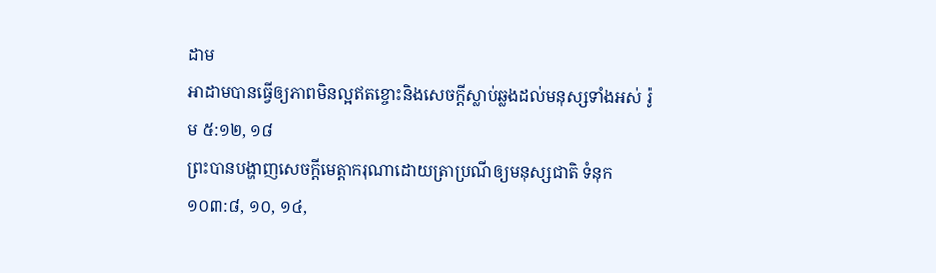ដាម
អាដាមបានធ្វើឲ្យភាពមិនល្អឥតខ្ចោះនិងសេចក្ដីស្លាប់ឆ្លងដល់មនុស្សទាំងអស់ រ៉ូម ៥:១២, ១៨
ព្រះបានបង្ហាញសេចក្ដីមេត្ដាករុណាដោយត្រាប្រណីឲ្យមនុស្សជាតិ ទំនុក ១០៣:៨, ១០, ១៤,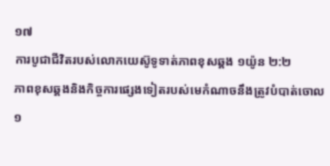១៧
ការបូជាជីវិតរបស់លោកយេស៊ូទូទាត់ភាពខុសឆ្គង ១យ៉ូន ២:២
ភាពខុសឆ្គងនិងកិច្ចការផ្សេងទៀតរបស់មេកំណាចនឹងត្រូវបំបាត់ចោល ១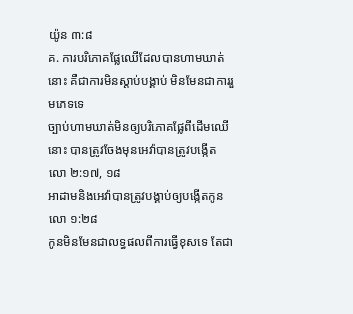យ៉ូន ៣:៨
គ. ការបរិភោគផ្លែឈើដែលបានហាមឃាត់នោះ គឺជាការមិនស្ដាប់បង្គាប់ មិនមែនជាការរួមភេទទេ
ច្បាប់ហាមឃាត់មិនឲ្យបរិភោគផ្លែពីដើមឈើនោះ បានត្រូវចែងមុនអេវ៉ាបានត្រូវបង្កើត លោ ២:១៧, ១៨
អាដាមនិងអេវ៉ាបានត្រូវបង្គាប់ឲ្យបង្កើតកូន លោ ១:២៨
កូនមិនមែនជាលទ្ធផលពីការធ្វើខុសទេ តែជា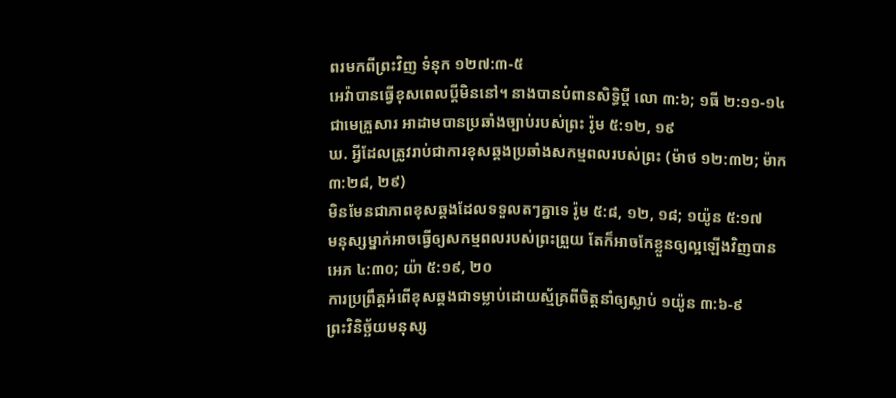ពរមកពីព្រះវិញ ទំនុក ១២៧:៣-៥
អេវ៉ាបានធ្វើខុសពេលប្ដីមិននៅ។ នាងបានបំពានសិទ្ធិប្ដី លោ ៣:៦; ១ធី ២:១១-១៤
ជាមេគ្រួសារ អាដាមបានប្រឆាំងច្បាប់របស់ព្រះ រ៉ូម ៥:១២, ១៩
ឃ. អ្វីដែលត្រូវរាប់ជាការខុសឆ្គងប្រឆាំងសកម្មពលរបស់ព្រះ (ម៉ាថ ១២:៣២; ម៉ាក ៣:២៨, ២៩)
មិនមែនជាភាពខុសឆ្គងដែលទទួលតៗគ្នាទេ រ៉ូម ៥:៨, ១២, ១៨; ១យ៉ូន ៥:១៧
មនុស្សម្នាក់អាចធ្វើឲ្យសកម្មពលរបស់ព្រះព្រួយ តែក៏អាចកែខ្លួនឲ្យល្អឡើងវិញបាន អេភ ៤:៣០; យ៉ា ៥:១៩, ២០
ការប្រព្រឹត្តអំពើខុសឆ្គងជាទម្លាប់ដោយស្ម័គ្រពីចិត្តនាំឲ្យស្លាប់ ១យ៉ូន ៣:៦-៩
ព្រះវិនិច្ឆ័យមនុស្ស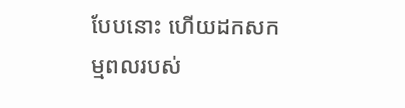បែបនោះ ហើយដកសកម្មពលរបស់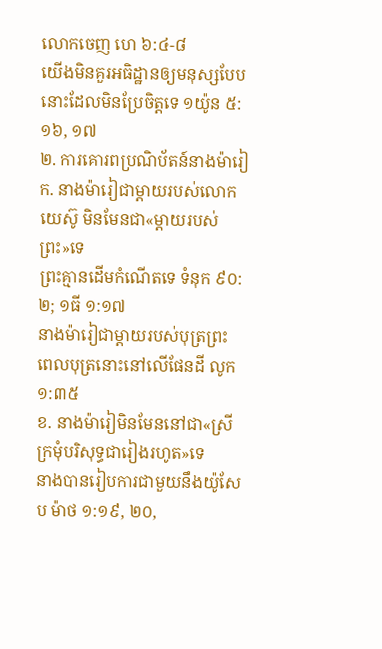លោកចេញ ហេ ៦:៤-៨
យើងមិនគួរអធិដ្ឋានឲ្យមនុស្សបែបនោះដែលមិនប្រែចិត្តទេ ១យ៉ូន ៥:១៦, ១៧
២. ការគោរពប្រណិប័តន៍នាងម៉ារៀ
ក. នាងម៉ារៀជាម្ដាយរបស់លោកយេស៊ូ មិនមែនជា«ម្ដាយរបស់ព្រះ»ទេ
ព្រះគ្មានដើមកំណើតទេ ទំនុក ៩០:២; ១ធី ១:១៧
នាងម៉ារៀជាម្ដាយរបស់បុត្រព្រះ ពេលបុត្រនោះនៅលើផែនដី លូក ១:៣៥
ខ. នាងម៉ារៀមិនមែននៅជា«ស្រីក្រមុំបរិសុទ្ធជារៀងរហូត»ទេ
នាងបានរៀបការជាមួយនឹងយ៉ូសែប ម៉ាថ ១:១៩, ២០,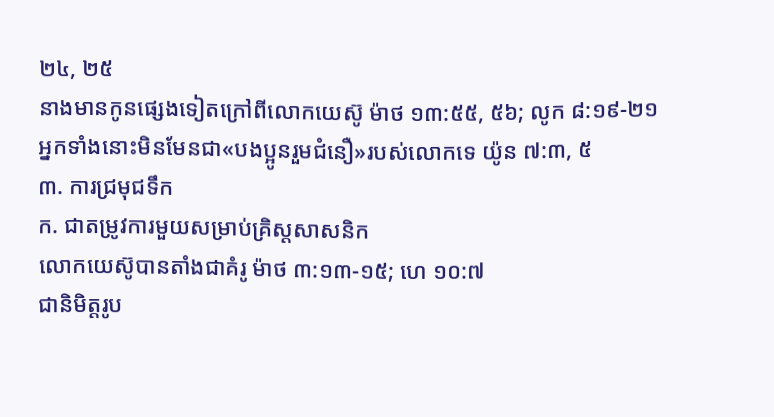២៤, ២៥
នាងមានកូនផ្សេងទៀតក្រៅពីលោកយេស៊ូ ម៉ាថ ១៣:៥៥, ៥៦; លូក ៨:១៩-២១
អ្នកទាំងនោះមិនមែនជា«បងប្អូនរួមជំនឿ»របស់លោកទេ យ៉ូន ៧:៣, ៥
៣. ការជ្រមុជទឹក
ក. ជាតម្រូវការមួយសម្រាប់គ្រិស្តសាសនិក
លោកយេស៊ូបានតាំងជាគំរូ ម៉ាថ ៣:១៣-១៥; ហេ ១០:៧
ជានិមិត្តរូប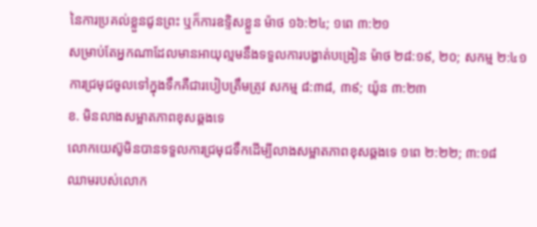នៃការប្រគល់ខ្លួនជូនព្រះ ឬក៏ការឧទ្ទិសខ្លួន ម៉ាថ ១៦:២៤; ១ពេ ៣:២១
សម្រាប់តែអ្នកណាដែលមានអាយុល្មមនឹងទទួលការបង្ហាត់បង្រៀន ម៉ាថ ២៨:១៩, ២០; សកម្ម ២:៤១
ការជ្រមុជចូលទៅក្នុងទឹកគឺជារបៀបត្រឹមត្រូវ សកម្ម ៨:៣៨, ៣៩; យ៉ូន ៣:២៣
ខ. មិនលាងសម្អាតភាពខុសឆ្គងទេ
លោកយេស៊ូមិនបានទទួលការជ្រមុជទឹកដើម្បីលាងសម្អាតភាពខុសឆ្គងទេ ១ពេ ២:២២; ៣:១៨
ឈាមរបស់លោក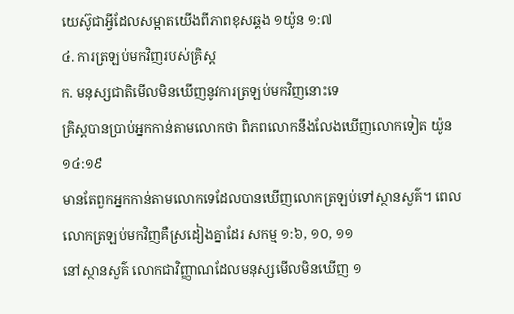យេស៊ូជាអ្វីដែលសម្អាតយើងពីភាពខុសឆ្គង ១យ៉ូន ១:៧
៤. ការត្រឡប់មកវិញរបស់គ្រិស្ត
ក. មនុស្សជាតិមើលមិនឃើញនូវការត្រឡប់មកវិញនោះទេ
គ្រិស្តបានប្រាប់អ្នកកាន់តាមលោកថា ពិភពលោកនឹងលែងឃើញលោកទៀត យ៉ូន ១៤:១៩
មានតែពួកអ្នកកាន់តាមលោកទេដែលបានឃើញលោកត្រឡប់ទៅស្ថានសួគ៌។ ពេលលោកត្រឡប់មកវិញគឺស្រដៀងគ្នាដែរ សកម្ម ១:៦, ១០, ១១
នៅស្ថានសួគ៌ លោកជាវិញ្ញាណដែលមនុស្សមើលមិនឃើញ ១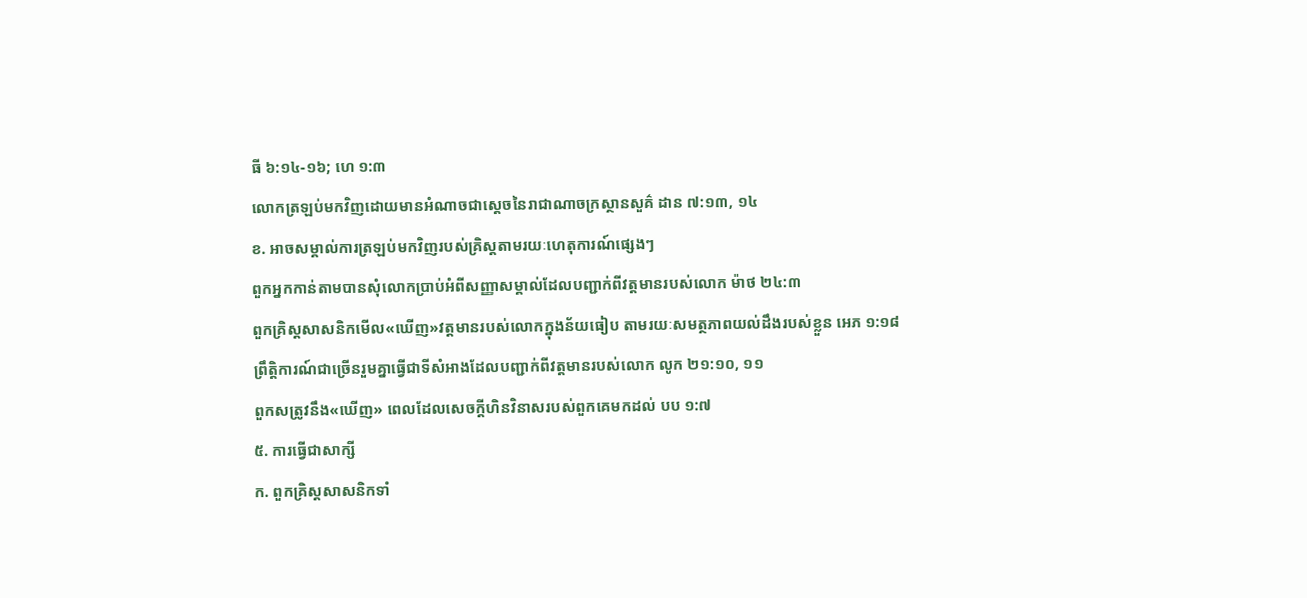ធី ៦:១៤-១៦; ហេ ១:៣
លោកត្រឡប់មកវិញដោយមានអំណាចជាស្តេចនៃរាជាណាចក្រស្ថានសួគ៌ ដាន ៧:១៣, ១៤
ខ. អាចសម្គាល់ការត្រឡប់មកវិញរបស់គ្រិស្តតាមរយៈហេតុការណ៍ផ្សេងៗ
ពួកអ្នកកាន់តាមបានសុំលោកប្រាប់អំពីសញ្ញាសម្គាល់ដែលបញ្ជាក់ពីវត្តមានរបស់លោក ម៉ាថ ២៤:៣
ពួកគ្រិស្តសាសនិកមើល«ឃើញ»វត្តមានរបស់លោកក្នុងន័យធៀប តាមរយៈសមត្ថភាពយល់ដឹងរបស់ខ្លួន អេភ ១:១៨
ព្រឹត្ដិការណ៍ជាច្រើនរួមគ្នាធ្វើជាទីសំអាងដែលបញ្ជាក់ពីវត្តមានរបស់លោក លូក ២១:១០, ១១
ពួកសត្រូវនឹង«ឃើញ» ពេលដែលសេចក្ដីហិនវិនាសរបស់ពួកគេមកដល់ បប ១:៧
៥. ការធ្វើជាសាក្សី
ក. ពួកគ្រិស្តសាសនិកទាំ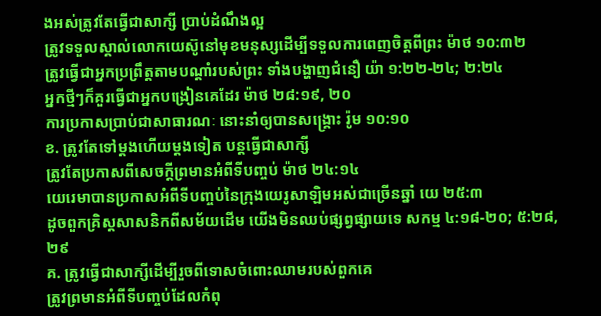ងអស់ត្រូវតែធ្វើជាសាក្សី ប្រាប់ដំណឹងល្អ
ត្រូវទទួលស្គាល់លោកយេស៊ូនៅមុខមនុស្សដើម្បីទទួលការពេញចិត្តពីព្រះ ម៉ាថ ១០:៣២
ត្រូវធ្វើជាអ្នកប្រព្រឹត្តតាមបណ្ដាំរបស់ព្រះ ទាំងបង្ហាញជំនឿ យ៉ា ១:២២-២៤; ២:២៤
អ្នកថ្មីៗក៏គួរធ្វើជាអ្នកបង្រៀនគេដែរ ម៉ាថ ២៨:១៩, ២០
ការប្រកាសប្រាប់ជាសាធារណៈ នោះនាំឲ្យបានសង្គ្រោះ រ៉ូម ១០:១០
ខ. ត្រូវតែទៅម្ដងហើយម្ដងទៀត បន្តធ្វើជាសាក្សី
ត្រូវតែប្រកាសពីសេចក្ដីព្រមានអំពីទីបញ្ចប់ ម៉ាថ ២៤:១៤
យេរេមាបានប្រកាសអំពីទីបញ្ចប់នៃក្រុងយេរូសាឡិមអស់ជាច្រើនឆ្នាំ យេ ២៥:៣
ដូចពួកគ្រិស្តសាសនិកពីសម័យដើម យើងមិនឈប់ផ្សព្វផ្សាយទេ សកម្ម ៤:១៨-២០; ៥:២៨, ២៩
គ. ត្រូវធ្វើជាសាក្សីដើម្បីរួចពីទោសចំពោះឈាមរបស់ពួកគេ
ត្រូវព្រមានអំពីទីបញ្ចប់ដែលកំពុ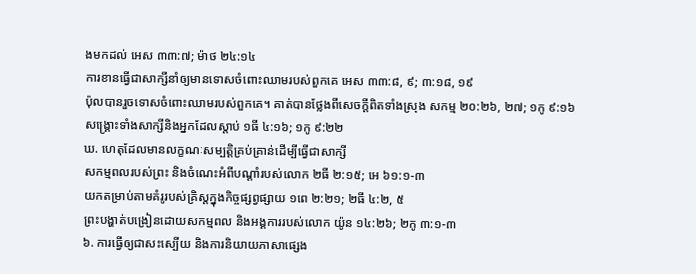ងមកដល់ អេស ៣៣:៧; ម៉ាថ ២៤:១៤
ការខានធ្វើជាសាក្សីនាំឲ្យមានទោសចំពោះឈាមរបស់ពួកគេ អេស ៣៣:៨, ៩; ៣:១៨, ១៩
ប៉ុលបានរួចទោសចំពោះឈាមរបស់ពួកគេ។ គាត់បានថ្លែងពីសេចក្ដីពិតទាំងស្រុង សកម្ម ២០:២៦, ២៧; ១កូ ៩:១៦
សង្គ្រោះទាំងសាក្សីនិងអ្នកដែលស្ដាប់ ១ធី ៤:១៦; ១កូ ៩:២២
ឃ. ហេតុដែលមានលក្ខណៈសម្បត្ដិគ្រប់គ្រាន់ដើម្បីធ្វើជាសាក្សី
សកម្មពលរបស់ព្រះ និងចំណេះអំពីបណ្ដាំរបស់លោក ២ធី ២:១៥; អេ ៦១:១-៣
យកតម្រាប់តាមគំរូរបស់គ្រិស្តក្នុងកិច្ចផ្សព្វផ្សាយ ១ពេ ២:២១; ២ធី ៤:២, ៥
ព្រះបង្ហាត់បង្រៀនដោយសកម្មពល និងអង្គការរបស់លោក យ៉ូន ១៤:២៦; ២កូ ៣:១-៣
៦. ការធ្វើឲ្យជាសះស្បើយ និងការនិយាយភាសាផ្សេង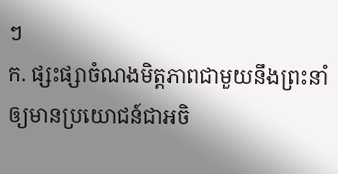ៗ
ក. ផ្សះផ្សាចំណងមិត្តភាពជាមួយនឹងព្រះនាំឲ្យមានប្រយោជន៍ជាអចិ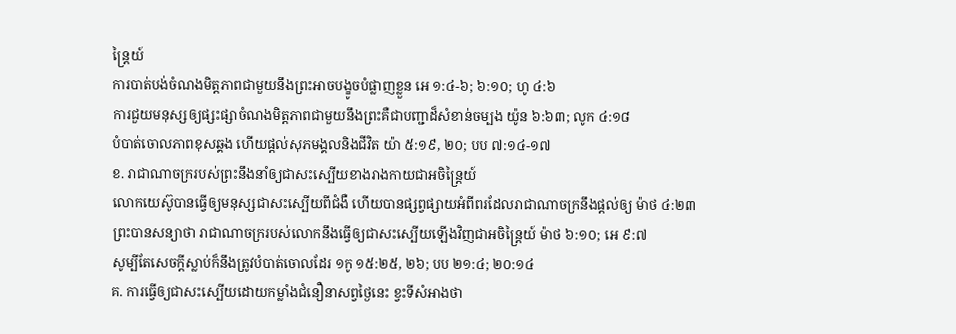ន្ត្រៃយ៍
ការបាត់បង់ចំណងមិត្តភាពជាមួយនឹងព្រះអាចបង្ខូចបំផ្លាញខ្លួន អេ ១:៤-៦; ៦:១០; ហូ ៤:៦
ការជួយមនុស្សឲ្យផ្សះផ្សាចំណងមិត្តភាពជាមួយនឹងព្រះគឺជាបញ្ជាដ៏សំខាន់ចម្បង យ៉ូន ៦:៦៣; លូក ៤:១៨
បំបាត់ចោលភាពខុសឆ្គង ហើយផ្ដល់សុភមង្គលនិងជីវិត យ៉ា ៥:១៩, ២០; បប ៧:១៤-១៧
ខ. រាជាណាចក្ររបស់ព្រះនឹងនាំឲ្យជាសះស្បើយខាងរាងកាយជាអចិន្ត្រៃយ៍
លោកយេស៊ូបានធ្វើឲ្យមនុស្សជាសះស្បើយពីជំងឺ ហើយបានផ្សព្វផ្សាយអំពីពរដែលរាជាណាចក្រនឹងផ្ដល់ឲ្យ ម៉ាថ ៤:២៣
ព្រះបានសន្យាថា រាជាណាចក្ររបស់លោកនឹងធ្វើឲ្យជាសះស្បើយឡើងវិញជាអចិន្ត្រៃយ៍ ម៉ាថ ៦:១០; អេ ៩:៧
សូម្បីតែសេចក្ដីស្លាប់ក៏នឹងត្រូវបំបាត់ចោលដែរ ១កូ ១៥:២៥, ២៦; បប ២១:៤; ២០:១៤
គ. ការធ្វើឲ្យជាសះស្បើយដោយកម្លាំងជំនឿនាសព្វថ្ងៃនេះ ខ្វះទីសំអាងថា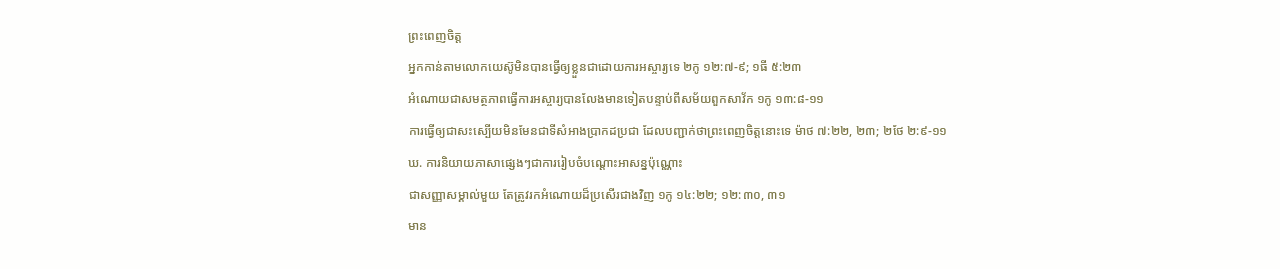ព្រះពេញចិត្ត
អ្នកកាន់តាមលោកយេស៊ូមិនបានធ្វើឲ្យខ្លួនជាដោយការអស្ចារ្យទេ ២កូ ១២:៧-៩; ១ធី ៥:២៣
អំណោយជាសមត្ថភាពធ្វើការអស្ចារ្យបានលែងមានទៀតបន្ទាប់ពីសម័យពួកសាវ័ក ១កូ ១៣:៨-១១
ការធ្វើឲ្យជាសះស្បើយមិនមែនជាទីសំអាងប្រាកដប្រជា ដែលបញ្ជាក់ថាព្រះពេញចិត្តនោះទេ ម៉ាថ ៧:២២, ២៣; ២ថែ ២:៩-១១
ឃ. ការនិយាយភាសាផ្សេងៗជាការរៀបចំបណ្ដោះអាសន្នប៉ុណ្ណោះ
ជាសញ្ញាសម្គាល់មួយ តែត្រូវរកអំណោយដ៏ប្រសើរជាងវិញ ១កូ ១៤:២២; ១២:៣០, ៣១
មាន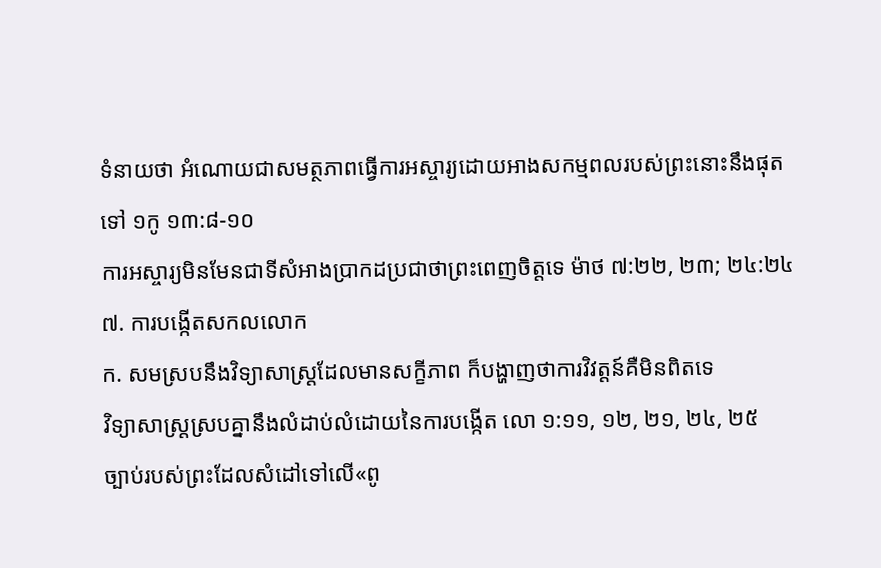ទំនាយថា អំណោយជាសមត្ថភាពធ្វើការអស្ចារ្យដោយអាងសកម្មពលរបស់ព្រះនោះនឹងផុតទៅ ១កូ ១៣:៨-១០
ការអស្ចារ្យមិនមែនជាទីសំអាងប្រាកដប្រជាថាព្រះពេញចិត្តទេ ម៉ាថ ៧:២២, ២៣; ២៤:២៤
៧. ការបង្កើតសកលលោក
ក. សមស្របនឹងវិទ្យាសាស្ត្រដែលមានសក្ខីភាព ក៏បង្ហាញថាការវិវត្តន៍គឺមិនពិតទេ
វិទ្យាសាស្ត្រស្របគ្នានឹងលំដាប់លំដោយនៃការបង្កើត លោ ១:១១, ១២, ២១, ២៤, ២៥
ច្បាប់របស់ព្រះដែលសំដៅទៅលើ«ពូ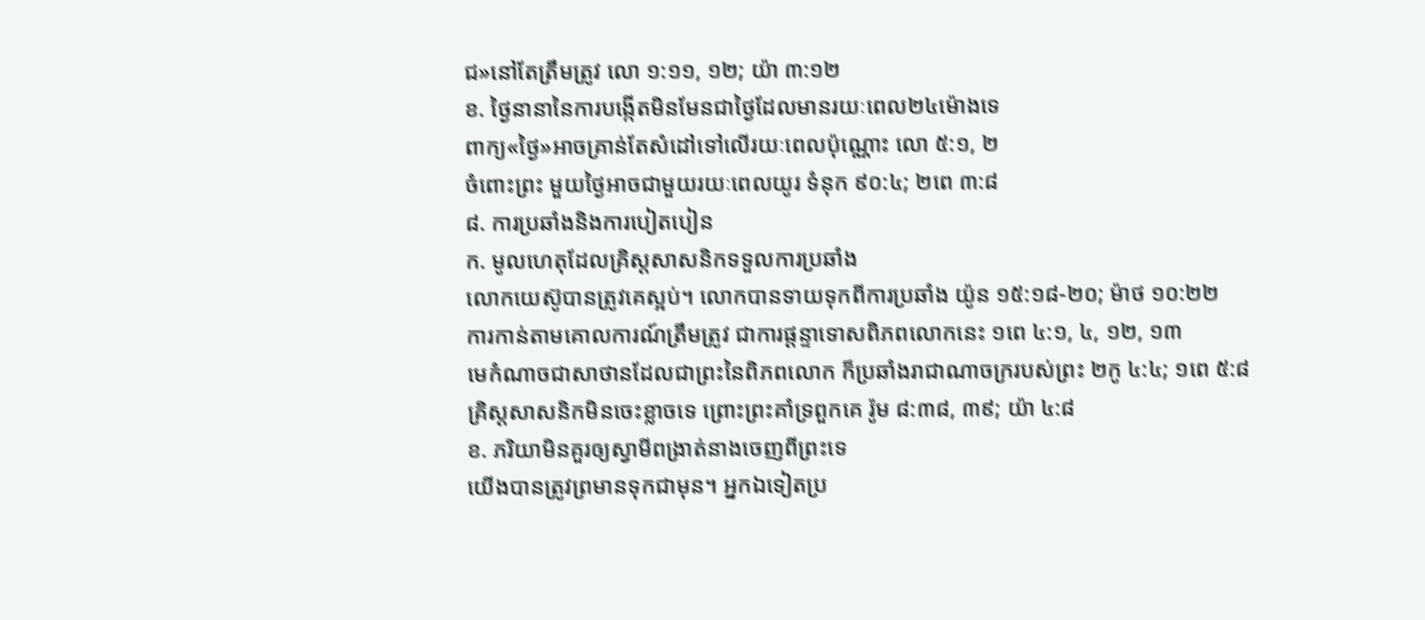ជ»នៅតែត្រឹមត្រូវ លោ ១:១១, ១២; យ៉ា ៣:១២
ខ. ថ្ងៃនានានៃការបង្កើតមិនមែនជាថ្ងៃដែលមានរយៈពេល២៤ម៉ោងទេ
ពាក្យ«ថ្ងៃ»អាចគ្រាន់តែសំដៅទៅលើរយៈពេលប៉ុណ្ណោះ លោ ៥:១, ២
ចំពោះព្រះ មួយថ្ងៃអាចជាមួយរយៈពេលយូរ ទំនុក ៩០:៤; ២ពេ ៣:៨
៨. ការប្រឆាំងនិងការបៀតបៀន
ក. មូលហេតុដែលគ្រិស្តសាសនិកទទួលការប្រឆាំង
លោកយេស៊ូបានត្រូវគេស្អប់។ លោកបានទាយទុកពីការប្រឆាំង យ៉ូន ១៥:១៨-២០; ម៉ាថ ១០:២២
ការកាន់តាមគោលការណ៍ត្រឹមត្រូវ ជាការផ្ដន្ទាទោសពិភពលោកនេះ ១ពេ ៤:១, ៤, ១២, ១៣
មេកំណាចជាសាថានដែលជាព្រះនៃពិភពលោក ក៏ប្រឆាំងរាជាណាចក្ររបស់ព្រះ ២កូ ៤:៤; ១ពេ ៥:៨
គ្រិស្តសាសនិកមិនចេះខ្លាចទេ ព្រោះព្រះគាំទ្រពួកគេ រ៉ូម ៨:៣៨, ៣៩; យ៉ា ៤:៨
ខ. ភរិយាមិនគួរឲ្យស្វាមីពង្រាត់នាងចេញពីព្រះទេ
យើងបានត្រូវព្រមានទុកជាមុន។ អ្នកឯទៀតប្រ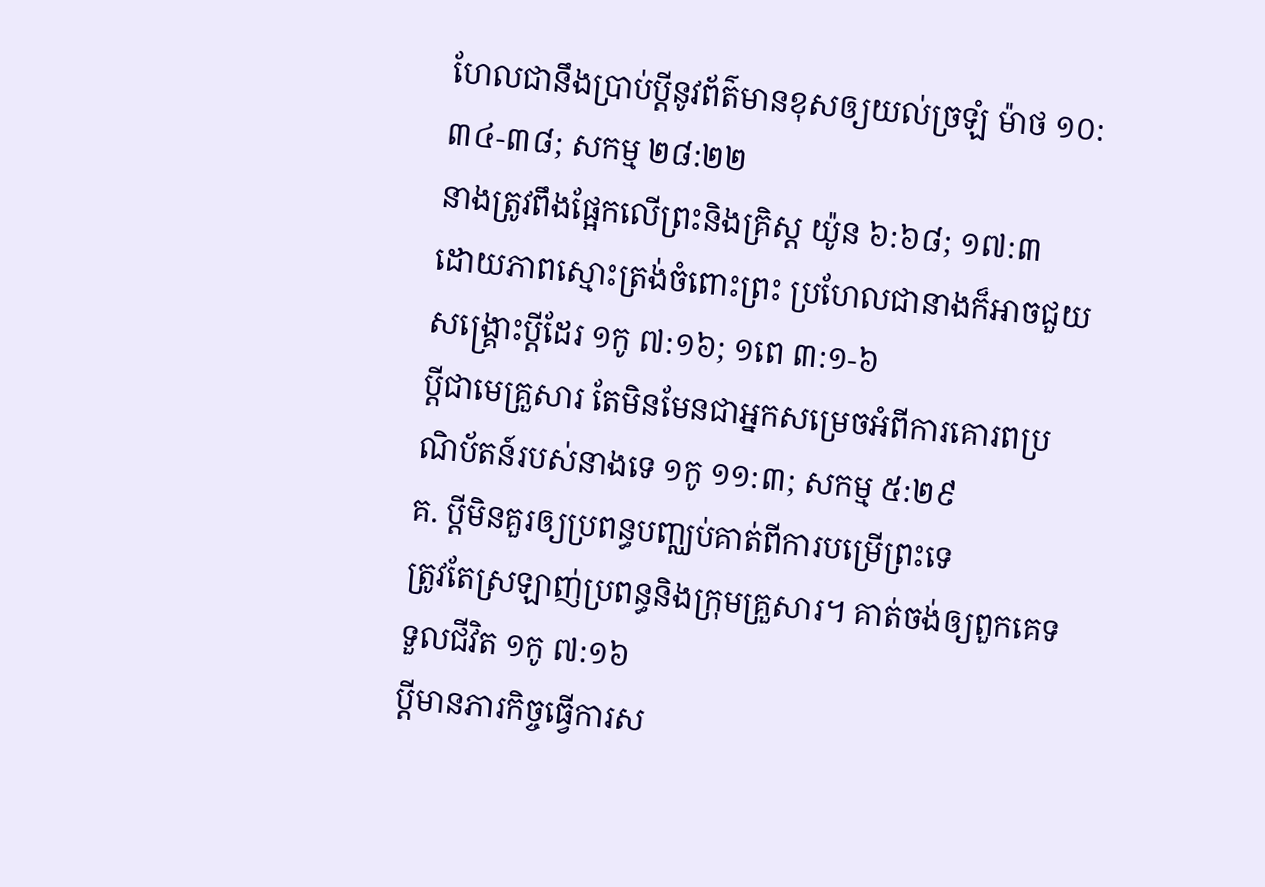ហែលជានឹងប្រាប់ប្ដីនូវព័ត៌មានខុសឲ្យយល់ច្រឡំ ម៉ាថ ១០:៣៤-៣៨; សកម្ម ២៨:២២
នាងត្រូវពឹងផ្អែកលើព្រះនិងគ្រិស្ត យ៉ូន ៦:៦៨; ១៧:៣
ដោយភាពស្មោះត្រង់ចំពោះព្រះ ប្រហែលជានាងក៏អាចជួយសង្គ្រោះប្ដីដែរ ១កូ ៧:១៦; ១ពេ ៣:១-៦
ប្ដីជាមេគ្រួសារ តែមិនមែនជាអ្នកសម្រេចអំពីការគោរពប្រណិប័តន៍របស់នាងទេ ១កូ ១១:៣; សកម្ម ៥:២៩
គ. ប្ដីមិនគួរឲ្យប្រពន្ធបញ្ឈប់គាត់ពីការបម្រើព្រះទេ
ត្រូវតែស្រឡាញ់ប្រពន្ធនិងក្រុមគ្រួសារ។ គាត់ចង់ឲ្យពួកគេទទួលជីវិត ១កូ ៧:១៦
ប្ដីមានភារកិច្ចធ្វើការស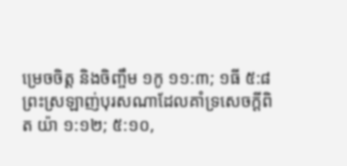ម្រេចចិត្ត និងចិញ្ចឹម ១កូ ១១:៣; ១ធី ៥:៨
ព្រះស្រឡាញ់បុរសណាដែលគាំទ្រសេចក្ដីពិត យ៉ា ១:១២; ៥:១០,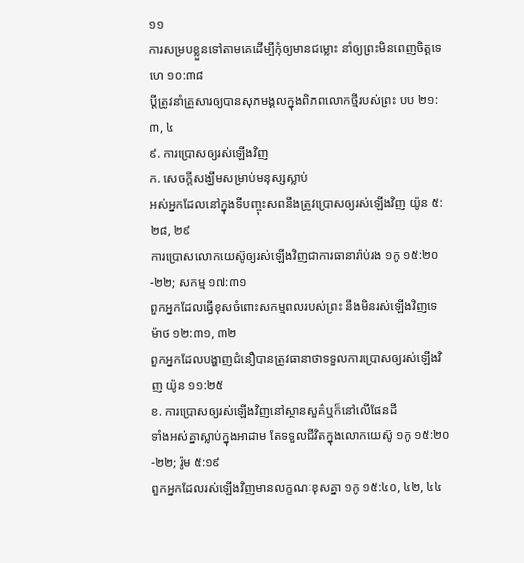១១
ការសម្របខ្លួនទៅតាមគេដើម្បីកុំឲ្យមានជម្លោះ នាំឲ្យព្រះមិនពេញចិត្តទេ ហេ ១០:៣៨
ប្ដីត្រូវនាំគ្រួសារឲ្យបានសុភមង្គលក្នុងពិភពលោកថ្មីរបស់ព្រះ បប ២១:៣, ៤
៩. ការប្រោសឲ្យរស់ឡើងវិញ
ក. សេចក្ដីសង្ឃឹមសម្រាប់មនុស្សស្លាប់
អស់អ្នកដែលនៅក្នុងទីបញ្ចុះសពនឹងត្រូវប្រោសឲ្យរស់ឡើងវិញ យ៉ូន ៥:២៨, ២៩
ការប្រោសលោកយេស៊ូឲ្យរស់ឡើងវិញជាការធានារ៉ាប់រង ១កូ ១៥:២០-២២; សកម្ម ១៧:៣១
ពួកអ្នកដែលធ្វើខុសចំពោះសកម្មពលរបស់ព្រះ នឹងមិនរស់ឡើងវិញទេ ម៉ាថ ១២:៣១, ៣២
ពួកអ្នកដែលបង្ហាញជំនឿបានត្រូវធានាថាទទួលការប្រោសឲ្យរស់ឡើងវិញ យ៉ូន ១១:២៥
ខ. ការប្រោសឲ្យរស់ឡើងវិញនៅស្ថានសួគ៌ឬក៏នៅលើផែនដី
ទាំងអស់គ្នាស្លាប់ក្នុងអាដាម តែទទួលជីវិតក្នុងលោកយេស៊ូ ១កូ ១៥:២០-២២; រ៉ូម ៥:១៩
ពួកអ្នកដែលរស់ឡើងវិញមានលក្ខណៈខុសគ្នា ១កូ ១៥:៤០, ៤២, ៤៤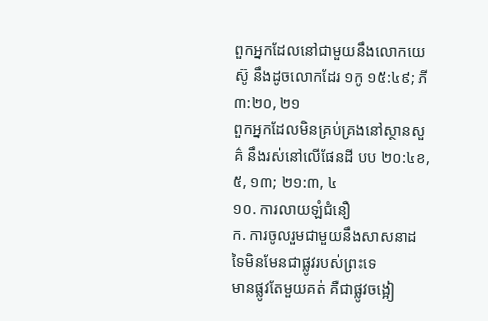ពួកអ្នកដែលនៅជាមួយនឹងលោកយេស៊ូ នឹងដូចលោកដែរ ១កូ ១៥:៤៩; ភី ៣:២០, ២១
ពួកអ្នកដែលមិនគ្រប់គ្រងនៅស្ថានសួគ៌ នឹងរស់នៅលើផែនដី បប ២០:៤ខ, ៥, ១៣; ២១:៣, ៤
១០. ការលាយឡំជំនឿ
ក. ការចូលរួមជាមួយនឹងសាសនាដទៃមិនមែនជាផ្លូវរបស់ព្រះទេ
មានផ្លូវតែមួយគត់ គឺជាផ្លូវចង្អៀ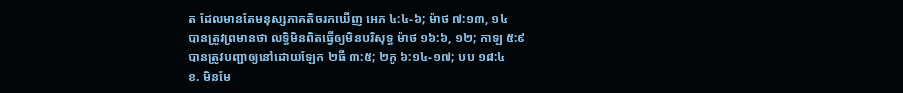ត ដែលមានតែមនុស្សភាគតិចរកឃើញ អេភ ៤:៤-៦; ម៉ាថ ៧:១៣, ១៤
បានត្រូវព្រមានថា លទ្ធិមិនពិតធ្វើឲ្យមិនបរិសុទ្ធ ម៉ាថ ១៦:៦, ១២; កាឡ ៥:៩
បានត្រូវបញ្ជាឲ្យនៅដោយឡែក ២ធី ៣:៥; ២កូ ៦:១៤-១៧; បប ១៨:៤
ខ. មិនមែ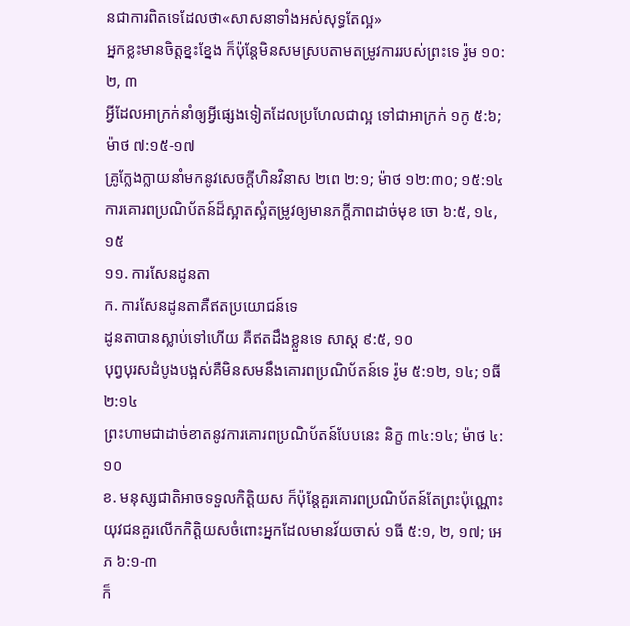នជាការពិតទេដែលថា«សាសនាទាំងអស់សុទ្ធតែល្អ»
អ្នកខ្លះមានចិត្តខ្នះខ្នែង ក៏ប៉ុន្តែមិនសមស្របតាមតម្រូវការរបស់ព្រះទេ រ៉ូម ១០:២, ៣
អ្វីដែលអាក្រក់នាំឲ្យអ្វីផ្សេងទៀតដែលប្រហែលជាល្អ ទៅជាអាក្រក់ ១កូ ៥:៦; ម៉ាថ ៧:១៥-១៧
គ្រូក្លែងក្លាយនាំមកនូវសេចក្ដីហិនវិនាស ២ពេ ២:១; ម៉ាថ ១២:៣០; ១៥:១៤
ការគោរពប្រណិប័តន៍ដ៏ស្អាតស្អំតម្រូវឲ្យមានភក្ដីភាពដាច់មុខ ចោ ៦:៥, ១៤, ១៥
១១. ការសែនដូនតា
ក. ការសែនដូនតាគឺឥតប្រយោជន៍ទេ
ដូនតាបានស្លាប់ទៅហើយ គឺឥតដឹងខ្លួនទេ សាស្ត ៩:៥, ១០
បុព្វបុរសដំបូងបង្អស់គឺមិនសមនឹងគោរពប្រណិប័តន៍ទេ រ៉ូម ៥:១២, ១៤; ១ធី ២:១៤
ព្រះហាមជាដាច់ខាតនូវការគោរពប្រណិប័តន៍បែបនេះ និក្ខ ៣៤:១៤; ម៉ាថ ៤:១០
ខ. មនុស្សជាតិអាចទទួលកិត្ដិយស ក៏ប៉ុន្តែគួរគោរពប្រណិប័តន៍តែព្រះប៉ុណ្ណោះ
យុវជនគួរលើកកិត្ដិយសចំពោះអ្នកដែលមានវ័យចាស់ ១ធី ៥:១, ២, ១៧; អេភ ៦:១-៣
ក៏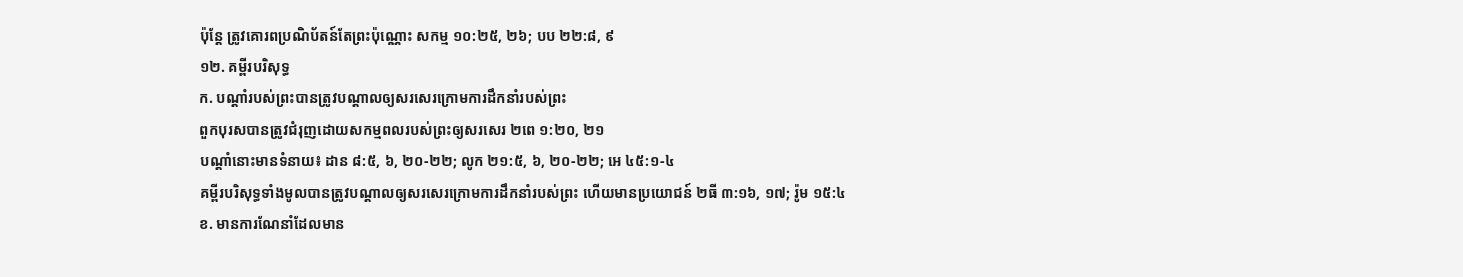ប៉ុន្តែ ត្រូវគោរពប្រណិប័តន៍តែព្រះប៉ុណ្ណោះ សកម្ម ១០:២៥, ២៦; បប ២២:៨, ៩
១២. គម្ពីរបរិសុទ្ធ
ក. បណ្ដាំរបស់ព្រះបានត្រូវបណ្ដាលឲ្យសរសេរក្រោមការដឹកនាំរបស់ព្រះ
ពួកបុរសបានត្រូវជំរុញដោយសកម្មពលរបស់ព្រះឲ្យសរសេរ ២ពេ ១:២០, ២១
បណ្ដាំនោះមានទំនាយ៖ ដាន ៨:៥, ៦, ២០-២២; លូក ២១:៥, ៦, ២០-២២; អេ ៤៥:១-៤
គម្ពីរបរិសុទ្ធទាំងមូលបានត្រូវបណ្ដាលឲ្យសរសេរក្រោមការដឹកនាំរបស់ព្រះ ហើយមានប្រយោជន៍ ២ធី ៣:១៦, ១៧; រ៉ូម ១៥:៤
ខ. មានការណែនាំដែលមាន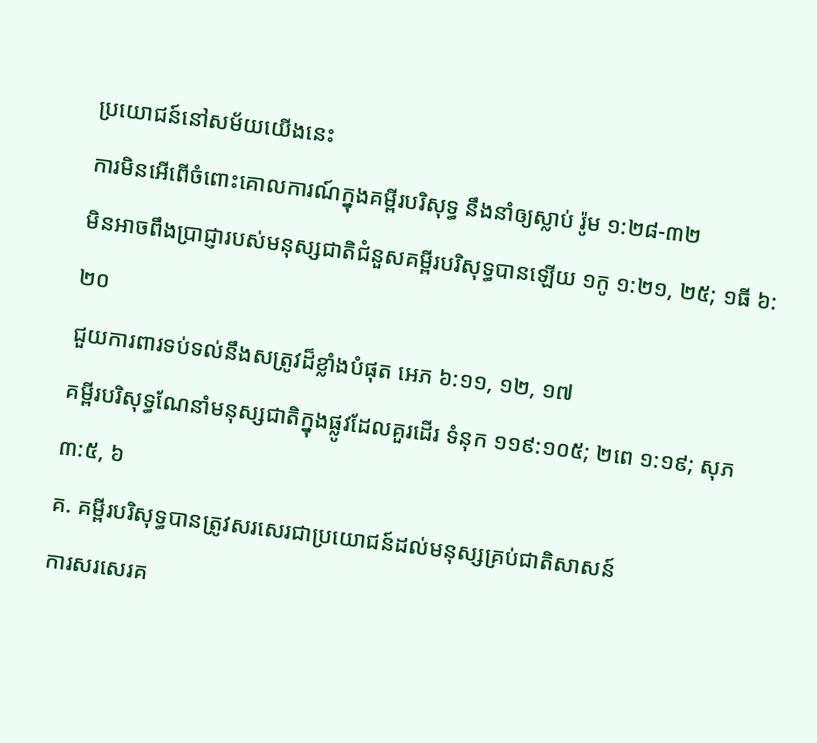ប្រយោជន៍នៅសម័យយើងនេះ
ការមិនអើពើចំពោះគោលការណ៍ក្នុងគម្ពីរបរិសុទ្ធ នឹងនាំឲ្យស្លាប់ រ៉ូម ១:២៨-៣២
មិនអាចពឹងប្រាជ្ញារបស់មនុស្សជាតិជំនួសគម្ពីរបរិសុទ្ធបានឡើយ ១កូ ១:២១, ២៥; ១ធី ៦:២០
ជួយការពារទប់ទល់នឹងសត្រូវដ៏ខ្លាំងបំផុត អេភ ៦:១១, ១២, ១៧
គម្ពីរបរិសុទ្ធណែនាំមនុស្សជាតិក្នុងផ្លូវដែលគួរដើរ ទំនុក ១១៩:១០៥; ២ពេ ១:១៩; សុភ ៣:៥, ៦
គ. គម្ពីរបរិសុទ្ធបានត្រូវសរសេរជាប្រយោជន៍ដល់មនុស្សគ្រប់ជាតិសាសន៍
ការសរសេរគ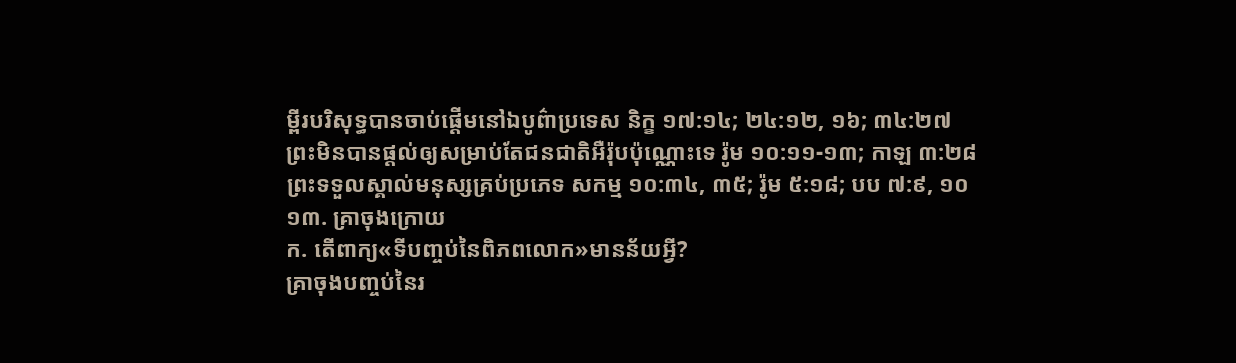ម្ពីរបរិសុទ្ធបានចាប់ផ្ដើមនៅឯបូព៌ាប្រទេស និក្ខ ១៧:១៤; ២៤:១២, ១៦; ៣៤:២៧
ព្រះមិនបានផ្ដល់ឲ្យសម្រាប់តែជនជាតិអឺរ៉ុបប៉ុណ្ណោះទេ រ៉ូម ១០:១១-១៣; កាឡ ៣:២៨
ព្រះទទួលស្គាល់មនុស្សគ្រប់ប្រភេទ សកម្ម ១០:៣៤, ៣៥; រ៉ូម ៥:១៨; បប ៧:៩, ១០
១៣. គ្រាចុងក្រោយ
ក. តើពាក្យ«ទីបញ្ចប់នៃពិភពលោក»មានន័យអ្វី?
គ្រាចុងបញ្ចប់នៃរ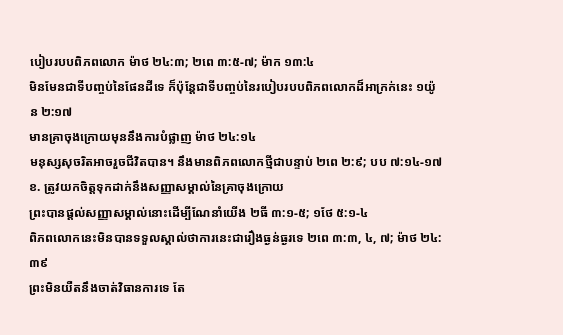បៀបរបបពិភពលោក ម៉ាថ ២៤:៣; ២ពេ ៣:៥-៧; ម៉ាក ១៣:៤
មិនមែនជាទីបញ្ចប់នៃផែនដីទេ ក៏ប៉ុន្តែជាទីបញ្ចប់នៃរបៀបរបបពិភពលោកដ៏អាក្រក់នេះ ១យ៉ូន ២:១៧
មានគ្រាចុងក្រោយមុននឹងការបំផ្លាញ ម៉ាថ ២៤:១៤
មនុស្សសុចរិតអាចរួចជីវិតបាន។ នឹងមានពិភពលោកថ្មីជាបន្ទាប់ ២ពេ ២:៩; បប ៧:១៤-១៧
ខ. ត្រូវយកចិត្តទុកដាក់នឹងសញ្ញាសម្គាល់នៃគ្រាចុងក្រោយ
ព្រះបានផ្ដល់សញ្ញាសម្គាល់នោះដើម្បីណែនាំយើង ២ធី ៣:១-៥; ១ថែ ៥:១-៤
ពិភពលោកនេះមិនបានទទួលស្គាល់ថាការនេះជារឿងធ្ងន់ធ្ងរទេ ២ពេ ៣:៣, ៤, ៧; ម៉ាថ ២៤:៣៩
ព្រះមិនយឺតនឹងចាត់វិធានការទេ តែ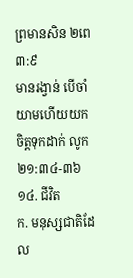ព្រមានសិន ២ពេ ៣:៩
មានរង្វាន់ បើចាំយាមហើយយកចិត្តទុកដាក់ លូក ២១:៣៤-៣៦
១៤. ជីវិត
ក. មនុស្សជាតិដែល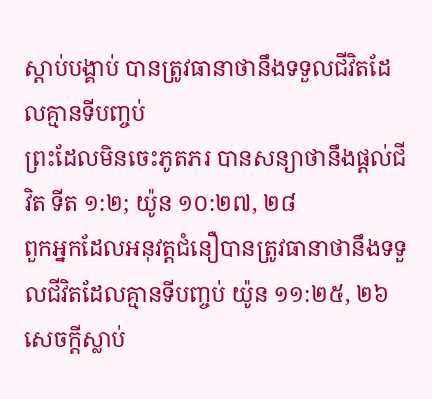ស្ដាប់បង្គាប់ បានត្រូវធានាថានឹងទទួលជីវិតដែលគ្មានទីបញ្ចប់
ព្រះដែលមិនចេះភូតភរ បានសន្យាថានឹងផ្ដល់ជីវិត ទីត ១:២; យ៉ូន ១០:២៧, ២៨
ពួកអ្នកដែលអនុវត្តជំនឿបានត្រូវធានាថានឹងទទួលជីវិតដែលគ្មានទីបញ្ចប់ យ៉ូន ១១:២៥, ២៦
សេចក្ដីស្លាប់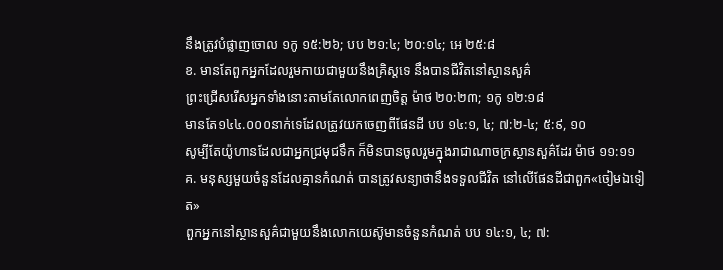នឹងត្រូវបំផ្លាញចោល ១កូ ១៥:២៦; បប ២១:៤; ២០:១៤; អេ ២៥:៨
ខ. មានតែពួកអ្នកដែលរួមកាយជាមួយនឹងគ្រិស្តទេ នឹងបានជីវិតនៅស្ថានសួគ៌
ព្រះជ្រើសរើសអ្នកទាំងនោះតាមតែលោកពេញចិត្ត ម៉ាថ ២០:២៣; ១កូ ១២:១៨
មានតែ១៤៤.០០០នាក់ទេដែលត្រូវយកចេញពីផែនដី បប ១៤:១, ៤; ៧:២-៤; ៥:៩, ១០
សូម្បីតែយ៉ូហានដែលជាអ្នកជ្រមុជទឹក ក៏មិនបានចូលរួមក្នុងរាជាណាចក្រស្ថានសួគ៌ដែរ ម៉ាថ ១១:១១
គ. មនុស្សមួយចំនួនដែលគ្មានកំណត់ បានត្រូវសន្យាថានឹងទទួលជីវិត នៅលើផែនដីជាពួក«ចៀមឯទៀត»
ពួកអ្នកនៅស្ថានសួគ៌ជាមួយនឹងលោកយេស៊ូមានចំនួនកំណត់ បប ១៤:១, ៤; ៧: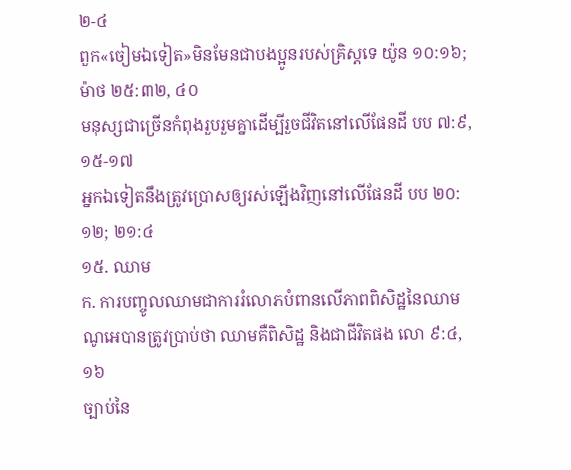២-៤
ពួក«ចៀមឯទៀត»មិនមែនជាបងប្អូនរបស់គ្រិស្តទេ យ៉ូន ១០:១៦; ម៉ាថ ២៥:៣២, ៤០
មនុស្សជាច្រើនកំពុងរួបរួមគ្នាដើម្បីរួចជីវិតនៅលើផែនដី បប ៧:៩, ១៥-១៧
អ្នកឯទៀតនឹងត្រូវប្រោសឲ្យរស់ឡើងវិញនៅលើផែនដី បប ២០:១២; ២១:៤
១៥. ឈាម
ក. ការបញ្ចូលឈាមជាការរំលោភបំពានលើភាពពិសិដ្ឋនៃឈាម
ណូអេបានត្រូវប្រាប់ថា ឈាមគឺពិសិដ្ឋ និងជាជីវិតផង លោ ៩:៤, ១៦
ច្បាប់នៃ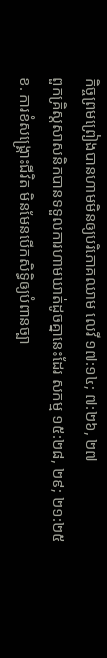កិច្ចព្រមព្រៀងបានហាមមិនឲ្យបរិភោគឈាម លេវី ១៧:១៤; ៧:២៦, ២៧
ពួកគ្រិស្តសាសនិកបានទទួលការហាមឃាត់ដូចគ្នានេះដែរ សកម្ម ១៥:២៨, ២៩; ២១:២៥
ខ. ការខំសង្គ្រោះជីវិត មិនមែនបើកសិទ្ធិឲ្យបំពានច្បា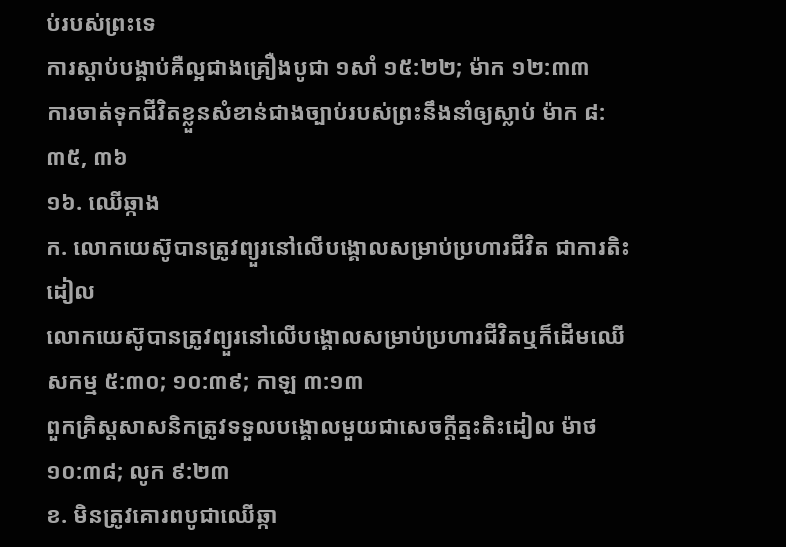ប់របស់ព្រះទេ
ការស្ដាប់បង្គាប់គឺល្អជាងគ្រឿងបូជា ១សាំ ១៥:២២; ម៉ាក ១២:៣៣
ការចាត់ទុកជីវិតខ្លួនសំខាន់ជាងច្បាប់របស់ព្រះនឹងនាំឲ្យស្លាប់ ម៉ាក ៨:៣៥, ៣៦
១៦. ឈើឆ្កាង
ក. លោកយេស៊ូបានត្រូវព្យួរនៅលើបង្គោលសម្រាប់ប្រហារជីវិត ជាការតិះដៀល
លោកយេស៊ូបានត្រូវព្យួរនៅលើបង្គោលសម្រាប់ប្រហារជីវិតឬក៏ដើមឈើ សកម្ម ៥:៣០; ១០:៣៩; កាឡ ៣:១៣
ពួកគ្រិស្តសាសនិកត្រូវទទួលបង្គោលមួយជាសេចក្ដីត្មះតិះដៀល ម៉ាថ ១០:៣៨; លូក ៩:២៣
ខ. មិនត្រូវគោរពបូជាឈើឆ្កា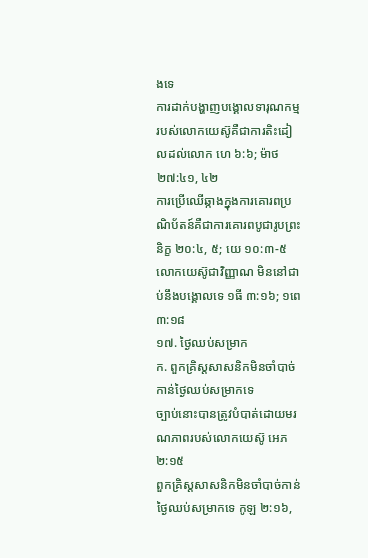ងទេ
ការដាក់បង្ហាញបង្គោលទារុណកម្មរបស់លោកយេស៊ូគឺជាការតិះដៀលដល់លោក ហេ ៦:៦; ម៉ាថ ២៧:៤១, ៤២
ការប្រើឈើឆ្កាងក្នុងការគោរពប្រណិប័តន៍គឺជាការគោរពបូជារូបព្រះ និក្ខ ២០:៤, ៥; យេ ១០:៣-៥
លោកយេស៊ូជាវិញ្ញាណ មិននៅជាប់នឹងបង្គោលទេ ១ធី ៣:១៦; ១ពេ ៣:១៨
១៧. ថ្ងៃឈប់សម្រាក
ក. ពួកគ្រិស្តសាសនិកមិនចាំបាច់កាន់ថ្ងៃឈប់សម្រាកទេ
ច្បាប់នោះបានត្រូវបំបាត់ដោយមរណភាពរបស់លោកយេស៊ូ អេភ ២:១៥
ពួកគ្រិស្តសាសនិកមិនចាំបាច់កាន់ថ្ងៃឈប់សម្រាកទេ កូឡ ២:១៦,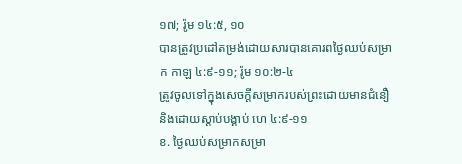១៧; រ៉ូម ១៤:៥, ១០
បានត្រូវប្រដៅតម្រង់ដោយសារបានគោរពថ្ងៃឈប់សម្រាក កាឡ ៤:៩-១១; រ៉ូម ១០:២-៤
ត្រូវចូលទៅក្នុងសេចក្ដីសម្រាករបស់ព្រះដោយមានជំនឿនិងដោយស្ដាប់បង្គាប់ ហេ ៤:៩-១១
ខ. ថ្ងៃឈប់សម្រាកសម្រា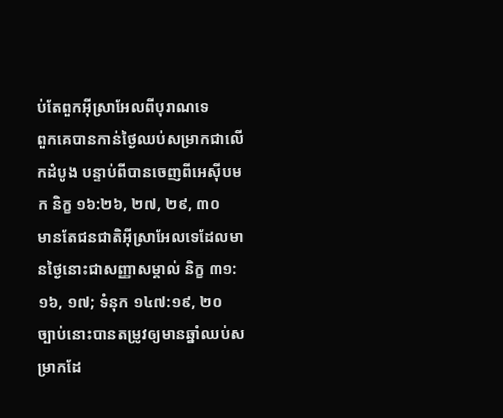ប់តែពួកអ៊ីស្រាអែលពីបុរាណទេ
ពួកគេបានកាន់ថ្ងៃឈប់សម្រាកជាលើកដំបូង បន្ទាប់ពីបានចេញពីអេស៊ីបមក និក្ខ ១៦:២៦, ២៧, ២៩, ៣០
មានតែជនជាតិអ៊ីស្រាអែលទេដែលមានថ្ងៃនោះជាសញ្ញាសម្គាល់ និក្ខ ៣១:១៦, ១៧; ទំនុក ១៤៧:១៩, ២០
ច្បាប់នោះបានតម្រូវឲ្យមានឆ្នាំឈប់សម្រាកដែ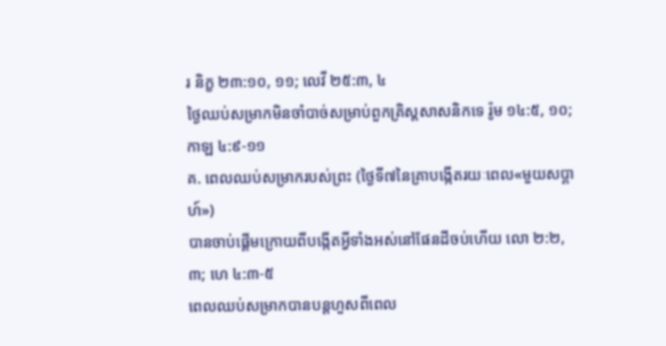រ និក្ខ ២៣:១០, ១១; លេវី ២៥:៣, ៤
ថ្ងៃឈប់សម្រាកមិនចាំបាច់សម្រាប់ពួកគ្រិស្តសាសនិកទេ រ៉ូម ១៤:៥, ១០; កាឡ ៤:៩-១១
គ. ពេលឈប់សម្រាករបស់ព្រះ (ថ្ងៃទី៧នៃគ្រាបង្កើតរយៈពេល«មួយសប្ដាហ៍»)
បានចាប់ផ្ដើមក្រោយពីបង្កើតអ្វីទាំងអស់នៅផែនដីចប់ហើយ លោ ២:២, ៣; ហេ ៤:៣-៥
ពេលឈប់សម្រាកបានបន្តហួសពីពេល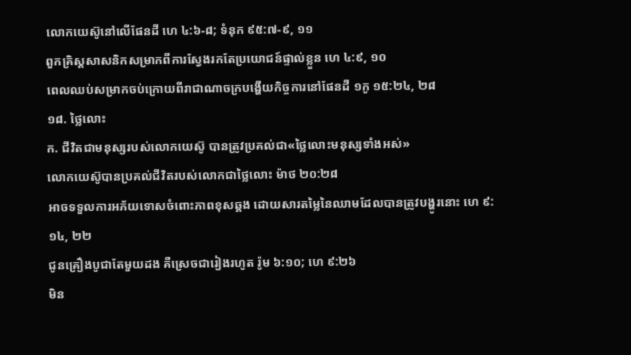លោកយេស៊ូនៅលើផែនដី ហេ ៤:៦-៨; ទំនុក ៩៥:៧-៩, ១១
ពួកគ្រិស្តសាសនិកសម្រាកពីការស្វែងរកតែប្រយោជន៍ផ្ទាល់ខ្លួន ហេ ៤:៩, ១០
ពេលឈប់សម្រាកចប់ក្រោយពីរាជាណាចក្របង្ហើយកិច្ចការនៅផែនដី ១កូ ១៥:២៤, ២៨
១៨. ថ្លៃលោះ
ក. ជីវិតជាមនុស្សរបស់លោកយេស៊ូ បានត្រូវប្រគល់ជា«ថ្លៃលោះមនុស្សទាំងអស់»
លោកយេស៊ូបានប្រគល់ជីវិតរបស់លោកជាថ្លៃលោះ ម៉ាថ ២០:២៨
អាចទទួលការអភ័យទោសចំពោះភាពខុសឆ្គង ដោយសារតម្លៃនៃឈាមដែលបានត្រូវបង្ហូរនោះ ហេ ៩:១៤, ២២
ជូនគ្រឿងបូជាតែមួយដង គឺស្រេចជារៀងរហូត រ៉ូម ៦:១០; ហេ ៩:២៦
មិន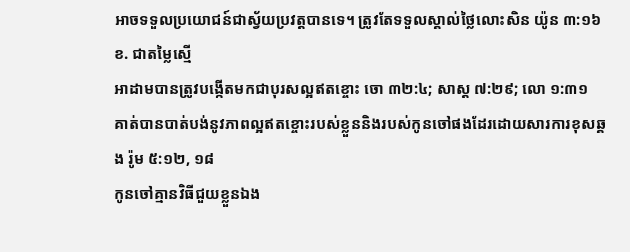អាចទទួលប្រយោជន៍ជាស្វ័យប្រវត្តបានទេ។ ត្រូវតែទទួលស្គាល់ថ្លៃលោះសិន យ៉ូន ៣:១៦
ខ. ជាតម្លៃស្មើ
អាដាមបានត្រូវបង្កើតមកជាបុរសល្អឥតខ្ចោះ ចោ ៣២:៤; សាស្ត ៧:២៩; លោ ១:៣១
គាត់បានបាត់បង់នូវភាពល្អឥតខ្ចោះរបស់ខ្លួននិងរបស់កូនចៅផងដែរដោយសារការខុសឆ្គង រ៉ូម ៥:១២, ១៨
កូនចៅគ្មានវិធីជួយខ្លួនឯង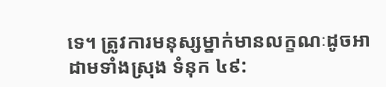ទេ។ ត្រូវការមនុស្សម្នាក់មានលក្ខណៈដូចអាដាមទាំងស្រុង ទំនុក ៤៩: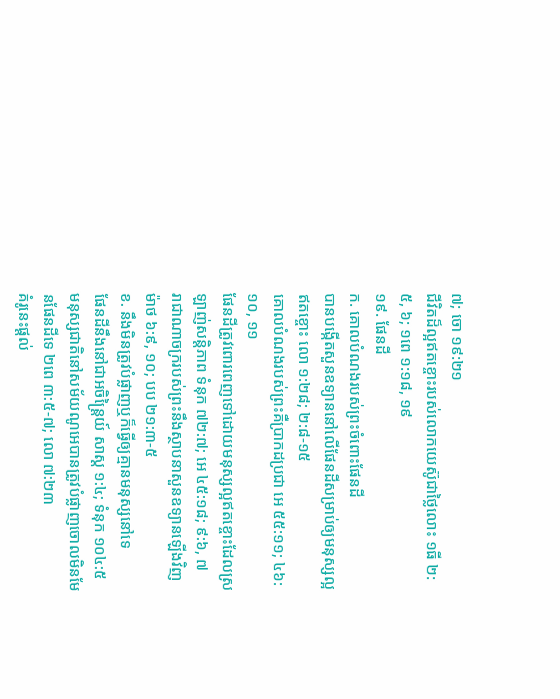៧; ចោ ១៩:២១
ជីវិតដ៏ល្អឥតខ្ចោះរបស់លោកយេស៊ូជាថ្លៃលោះ ១ធី ២:៥, ៦; ១ពេ ១:១៨, ១៩
១៩. ផែនដី
ក. គោលបំណងរបស់ព្រះចំពោះផែនដី
បានបង្កើតសួនឧទ្យាននៅលើផែនដីសម្រាប់ឲ្យមនុស្សល្អឥតខ្ចោះ លោ ១:២៨; ២:៨-១៥
គោលបំណងរបស់ព្រះគឺប្រាកដប្រជា អេ ៥៥:១១; ៤៦:១០, ១១
ផែនដីត្រូវពោរពេញទៅដោយមនុស្សល្អឥតខ្ចោះដែលស្រឡាញ់សន្ដិភាព ទំនុក ៧២:៧; អេ ៤៥:១៨; ៩:៦, ៧
រាជាណាចក្ររបស់ព្រះនឹងស្ថាបនាសួនឧទ្យានឡើងវិញ ម៉ាថ ៦:៩, ១០; បប ២១:៣-៥
ខ. នឹងមិនត្រូវបំផ្លាញឬក៏ធ្វើឲ្យគ្មានមនុស្សនៅទេ
ផែនដីនឹងនៅជាអចិន្ត្រៃយ៍ សាស្ត ១:៤; ទំនុក ១០៤:៥
មនុស្សជាតិនៅសម័យណូអេបានត្រូវបំផ្លាញចោលមិនមែនផែនដីទេ ២ពេ ៣:៥-៧; លោ ៧:២៣
គំរូនេះផ្ដល់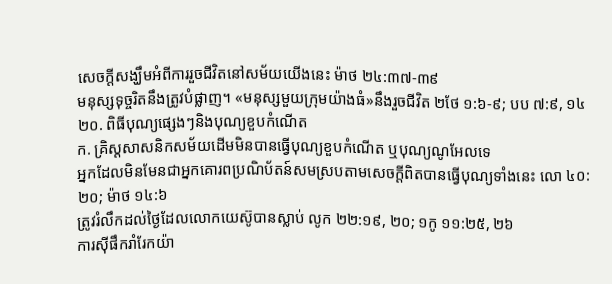សេចក្ដីសង្ឃឹមអំពីការរួចជីវិតនៅសម័យយើងនេះ ម៉ាថ ២៤:៣៧-៣៩
មនុស្សទុច្ចរិតនឹងត្រូវបំផ្លាញ។ «មនុស្សមួយក្រុមយ៉ាងធំ»នឹងរួចជីវិត ២ថែ ១:៦-៩; បប ៧:៩, ១៤
២០. ពិធីបុណ្យផ្សេងៗនិងបុណ្យខួបកំណើត
ក. គ្រិស្តសាសនិកសម័យដើមមិនបានធ្វើបុណ្យខួបកំណើត ឬបុណ្យណូអែលទេ
អ្នកដែលមិនមែនជាអ្នកគោរពប្រណិប័តន៍សមស្របតាមសេចក្ដីពិតបានធ្វើបុណ្យទាំងនេះ លោ ៤០:២០; ម៉ាថ ១៤:៦
ត្រូវរំលឹកដល់ថ្ងៃដែលលោកយេស៊ូបានស្លាប់ លូក ២២:១៩, ២០; ១កូ ១១:២៥, ២៦
ការស៊ីផឹករាំរែកយ៉ា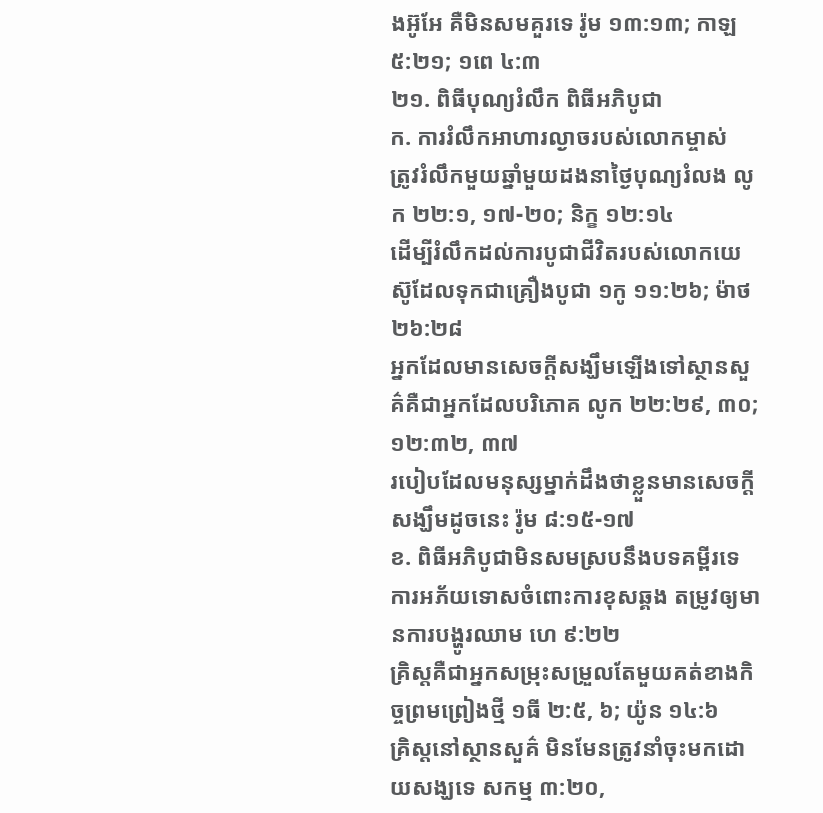ងអ៊ូអែ គឺមិនសមគួរទេ រ៉ូម ១៣:១៣; កាឡ ៥:២១; ១ពេ ៤:៣
២១. ពិធីបុណ្យរំលឹក ពិធីអភិបូជា
ក. ការរំលឹកអាហារល្ងាចរបស់លោកម្ចាស់
ត្រូវរំលឹកមួយឆ្នាំមួយដងនាថ្ងៃបុណ្យរំលង លូក ២២:១, ១៧-២០; និក្ខ ១២:១៤
ដើម្បីរំលឹកដល់ការបូជាជីវិតរបស់លោកយេស៊ូដែលទុកជាគ្រឿងបូជា ១កូ ១១:២៦; ម៉ាថ ២៦:២៨
អ្នកដែលមានសេចក្ដីសង្ឃឹមឡើងទៅស្ថានសួគ៌គឺជាអ្នកដែលបរិភោគ លូក ២២:២៩, ៣០; ១២:៣២, ៣៧
របៀបដែលមនុស្សម្នាក់ដឹងថាខ្លួនមានសេចក្ដីសង្ឃឹមដូចនេះ រ៉ូម ៨:១៥-១៧
ខ. ពិធីអភិបូជាមិនសមស្របនឹងបទគម្ពីរទេ
ការអភ័យទោសចំពោះការខុសឆ្គង តម្រូវឲ្យមានការបង្ហូរឈាម ហេ ៩:២២
គ្រិស្តគឺជាអ្នកសម្រុះសម្រួលតែមួយគត់ខាងកិច្ចព្រមព្រៀងថ្មី ១ធី ២:៥, ៦; យ៉ូន ១៤:៦
គ្រិស្តនៅស្ថានសួគ៌ មិនមែនត្រូវនាំចុះមកដោយសង្ឃទេ សកម្ម ៣:២០,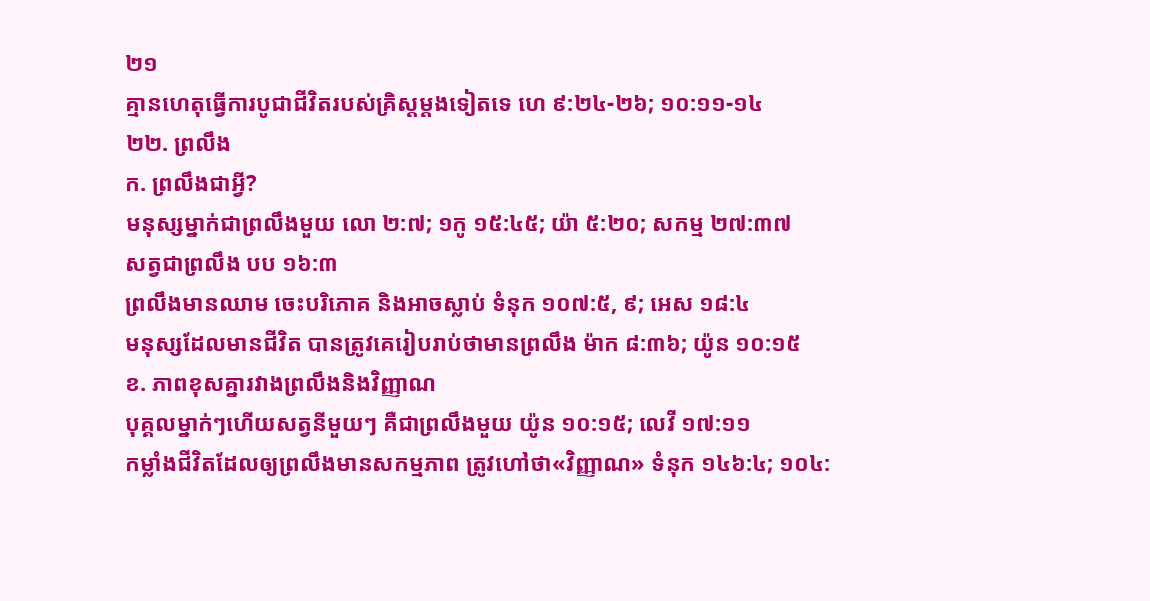២១
គ្មានហេតុធ្វើការបូជាជីវិតរបស់គ្រិស្តម្ដងទៀតទេ ហេ ៩:២៤-២៦; ១០:១១-១៤
២២. ព្រលឹង
ក. ព្រលឹងជាអ្វី?
មនុស្សម្នាក់ជាព្រលឹងមួយ លោ ២:៧; ១កូ ១៥:៤៥; យ៉ា ៥:២០; សកម្ម ២៧:៣៧
សត្វជាព្រលឹង បប ១៦:៣
ព្រលឹងមានឈាម ចេះបរិភោគ និងអាចស្លាប់ ទំនុក ១០៧:៥, ៩; អេស ១៨:៤
មនុស្សដែលមានជីវិត បានត្រូវគេរៀបរាប់ថាមានព្រលឹង ម៉ាក ៨:៣៦; យ៉ូន ១០:១៥
ខ. ភាពខុសគ្នារវាងព្រលឹងនិងវិញ្ញាណ
បុគ្គលម្នាក់ៗហើយសត្វនីមួយៗ គឺជាព្រលឹងមួយ យ៉ូន ១០:១៥; លេវី ១៧:១១
កម្លាំងជីវិតដែលឲ្យព្រលឹងមានសកម្មភាព ត្រូវហៅថា«វិញ្ញាណ» ទំនុក ១៤៦:៤; ១០៤: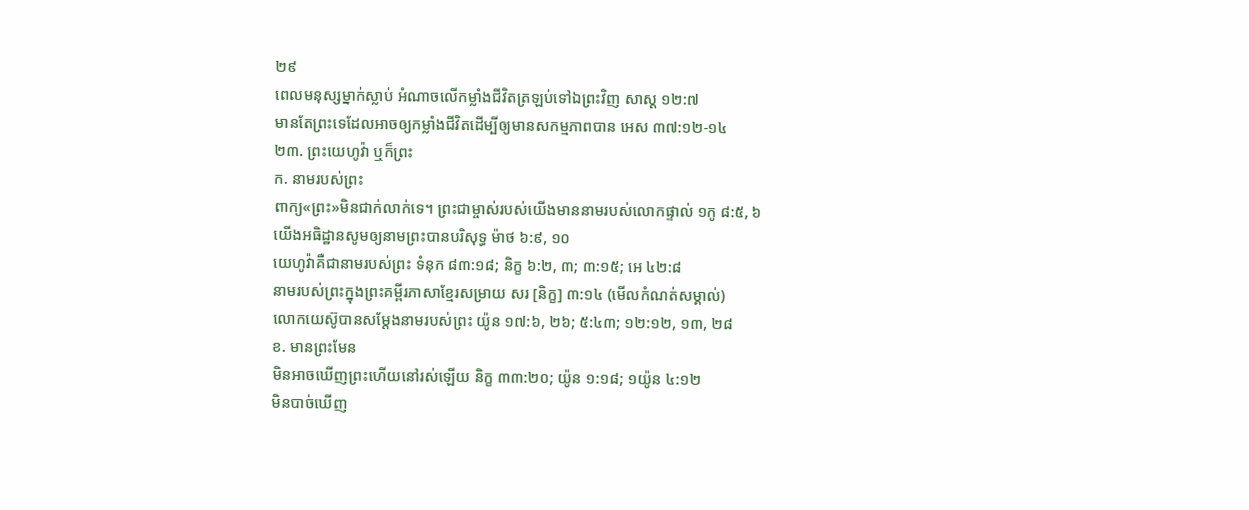២៩
ពេលមនុស្សម្នាក់ស្លាប់ អំណាចលើកម្លាំងជីវិតត្រឡប់ទៅឯព្រះវិញ សាស្ត ១២:៧
មានតែព្រះទេដែលអាចឲ្យកម្លាំងជីវិតដើម្បីឲ្យមានសកម្មភាពបាន អេស ៣៧:១២-១៤
២៣. ព្រះយេហូវ៉ា ឬក៏ព្រះ
ក. នាមរបស់ព្រះ
ពាក្យ«ព្រះ»មិនជាក់លាក់ទេ។ ព្រះជាម្ចាស់របស់យើងមាននាមរបស់លោកផ្ទាល់ ១កូ ៨:៥, ៦
យើងអធិដ្ឋានសូមឲ្យនាមព្រះបានបរិសុទ្ធ ម៉ាថ ៦:៩, ១០
យេហូវ៉ាគឺជានាមរបស់ព្រះ ទំនុក ៨៣:១៨; និក្ខ ៦:២, ៣; ៣:១៥; អេ ៤២:៨
នាមរបស់ព្រះក្នុងព្រះគម្ពីរភាសាខ្មែរសម្រាយ សរ [និក្ខ] ៣:១៤ (មើលកំណត់សម្គាល់)
លោកយេស៊ូបានសម្ដែងនាមរបស់ព្រះ យ៉ូន ១៧:៦, ២៦; ៥:៤៣; ១២:១២, ១៣, ២៨
ខ. មានព្រះមែន
មិនអាចឃើញព្រះហើយនៅរស់ឡើយ និក្ខ ៣៣:២០; យ៉ូន ១:១៨; ១យ៉ូន ៤:១២
មិនបាច់ឃើញ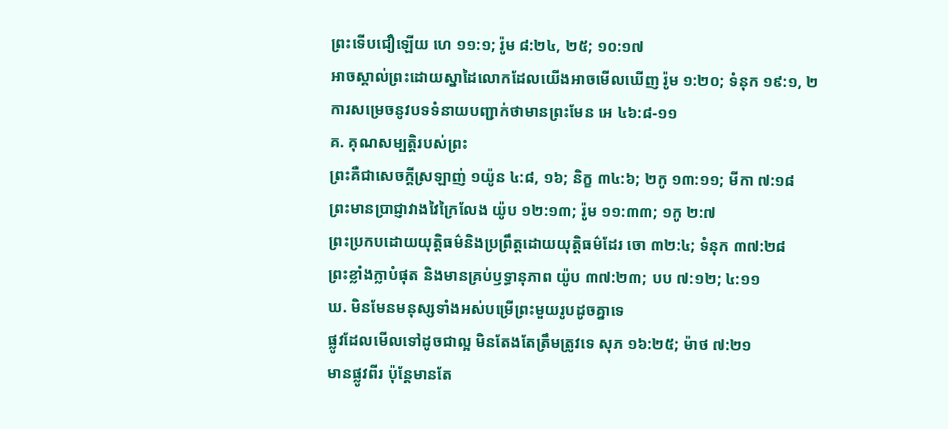ព្រះទើបជឿឡើយ ហេ ១១:១; រ៉ូម ៨:២៤, ២៥; ១០:១៧
អាចស្គាល់ព្រះដោយស្នាដៃលោកដែលយើងអាចមើលឃើញ រ៉ូម ១:២០; ទំនុក ១៩:១, ២
ការសម្រេចនូវបទទំនាយបញ្ជាក់ថាមានព្រះមែន អេ ៤៦:៨-១១
គ. គុណសម្បត្ដិរបស់ព្រះ
ព្រះគឺជាសេចក្ដីស្រឡាញ់ ១យ៉ូន ៤:៨, ១៦; និក្ខ ៣៤:៦; ២កូ ១៣:១១; មីកា ៧:១៨
ព្រះមានប្រាជ្ញាវាងវៃក្រៃលែង យ៉ូប ១២:១៣; រ៉ូម ១១:៣៣; ១កូ ២:៧
ព្រះប្រកបដោយយុត្ដិធម៌និងប្រព្រឹត្តដោយយុត្ដិធម៌ដែរ ចោ ៣២:៤; ទំនុក ៣៧:២៨
ព្រះខ្លាំងក្លាបំផុត និងមានគ្រប់ឫទ្ធានុភាព យ៉ូប ៣៧:២៣; បប ៧:១២; ៤:១១
ឃ. មិនមែនមនុស្សទាំងអស់បម្រើព្រះមួយរូបដូចគ្នាទេ
ផ្លូវដែលមើលទៅដូចជាល្អ មិនតែងតែត្រឹមត្រូវទេ សុភ ១៦:២៥; ម៉ាថ ៧:២១
មានផ្លូវពីរ ប៉ុន្តែមានតែ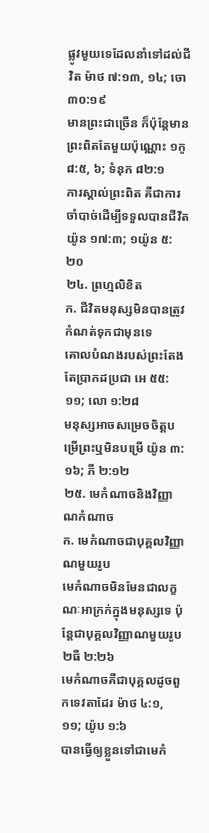ផ្លូវមួយទេដែលនាំទៅដល់ជីវិត ម៉ាថ ៧:១៣, ១៤; ចោ ៣០:១៩
មានព្រះជាច្រើន ក៏ប៉ុន្តែមានព្រះពិតតែមួយប៉ុណ្ណោះ ១កូ ៨:៥, ៦; ទំនុក ៨២:១
ការស្គាល់ព្រះពិត គឺជាការចាំបាច់ដើម្បីទទួលបានជីវិត យ៉ូន ១៧:៣; ១យ៉ូន ៥:២០
២៤. ព្រហ្មលិខិត
ក. ជីវិតមនុស្សមិនបានត្រូវកំណត់ទុកជាមុនទេ
គោលបំណងរបស់ព្រះតែងតែប្រាកដប្រជា អេ ៥៥:១១; លោ ១:២៨
មនុស្សអាចសម្រេចចិត្តបម្រើព្រះឬមិនបម្រើ យ៉ូន ៣:១៦; ភី ២:១២
២៥. មេកំណាចនិងវិញ្ញាណកំណាច
ក. មេកំណាចជាបុគ្គលវិញ្ញាណមួយរូប
មេកំណាចមិនមែនជាលក្ខណៈអាក្រក់ក្នុងមនុស្សទេ ប៉ុន្តែជាបុគ្គលវិញ្ញាណមួយរូប ២ធី ២:២៦
មេកំណាចគឺជាបុគ្គលដូចពួកទេវតាដែរ ម៉ាថ ៤:១, ១១; យ៉ូប ១:៦
បានធ្វើឲ្យខ្លួនទៅជាមេកំ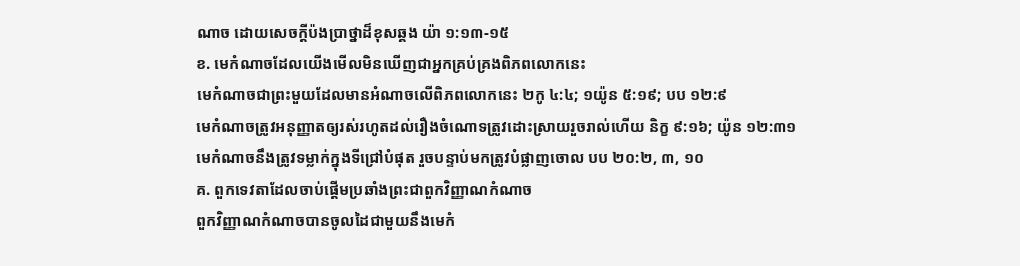ណាច ដោយសេចក្ដីប៉ងប្រាថ្នាដ៏ខុសឆ្គង យ៉ា ១:១៣-១៥
ខ. មេកំណាចដែលយើងមើលមិនឃើញជាអ្នកគ្រប់គ្រងពិភពលោកនេះ
មេកំណាចជាព្រះមួយដែលមានអំណាចលើពិភពលោកនេះ ២កូ ៤:៤; ១យ៉ូន ៥:១៩; បប ១២:៩
មេកំណាចត្រូវអនុញ្ញាតឲ្យរស់រហូតដល់រឿងចំណោទត្រូវដោះស្រាយរួចរាល់ហើយ និក្ខ ៩:១៦; យ៉ូន ១២:៣១
មេកំណាចនឹងត្រូវទម្លាក់ក្នុងទីជ្រៅបំផុត រួចបន្ទាប់មកត្រូវបំផ្លាញចោល បប ២០:២, ៣, ១០
គ. ពួកទេវតាដែលចាប់ផ្ដើមប្រឆាំងព្រះជាពួកវិញ្ញាណកំណាច
ពួកវិញ្ញាណកំណាចបានចូលដៃជាមួយនឹងមេកំ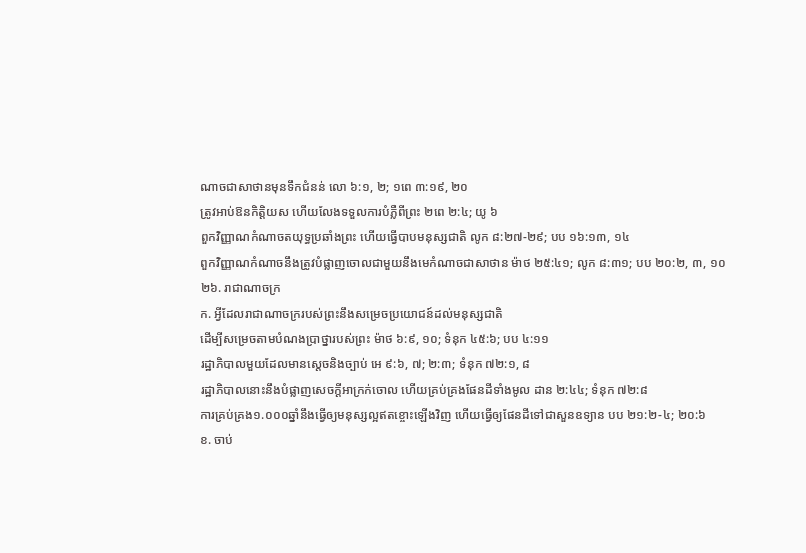ណាចជាសាថានមុនទឹកជំនន់ លោ ៦:១, ២; ១ពេ ៣:១៩, ២០
ត្រូវអាប់ឱនកិត្ដិយស ហើយលែងទទួលការបំភ្លឺពីព្រះ ២ពេ ២:៤; យូ ៦
ពួកវិញ្ញាណកំណាចតយុទ្ធប្រឆាំងព្រះ ហើយធ្វើបាបមនុស្សជាតិ លូក ៨:២៧-២៩; បប ១៦:១៣, ១៤
ពួកវិញ្ញាណកំណាចនឹងត្រូវបំផ្លាញចោលជាមួយនឹងមេកំណាចជាសាថាន ម៉ាថ ២៥:៤១; លូក ៨:៣១; បប ២០:២, ៣, ១០
២៦. រាជាណាចក្រ
ក. អ្វីដែលរាជាណាចក្ររបស់ព្រះនឹងសម្រេចប្រយោជន៍ដល់មនុស្សជាតិ
ដើម្បីសម្រេចតាមបំណងប្រាថ្នារបស់ព្រះ ម៉ាថ ៦:៩, ១០; ទំនុក ៤៥:៦; បប ៤:១១
រដ្ឋាភិបាលមួយដែលមានស្តេចនិងច្បាប់ អេ ៩:៦, ៧; ២:៣; ទំនុក ៧២:១, ៨
រដ្ឋាភិបាលនោះនឹងបំផ្លាញសេចក្ដីអាក្រក់ចោល ហើយគ្រប់គ្រងផែនដីទាំងមូល ដាន ២:៤៤; ទំនុក ៧២:៨
ការគ្រប់គ្រង១.០០០ឆ្នាំនឹងធ្វើឲ្យមនុស្សល្អឥតខ្ចោះឡើងវិញ ហើយធ្វើឲ្យផែនដីទៅជាសួនឧទ្យាន បប ២១:២-៤; ២០:៦
ខ. ចាប់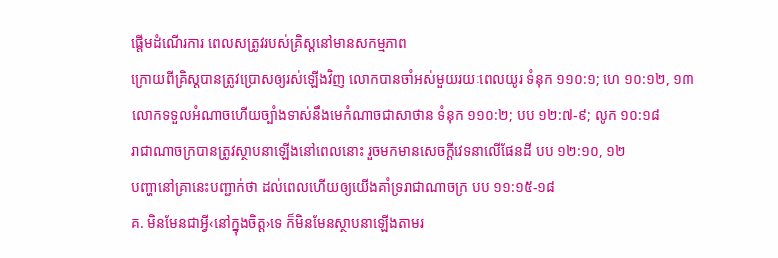ផ្ដើមដំណើរការ ពេលសត្រូវរបស់គ្រិស្តនៅមានសកម្មភាព
ក្រោយពីគ្រិស្តបានត្រូវប្រោសឲ្យរស់ឡើងវិញ លោកបានចាំអស់មួយរយៈពេលយូរ ទំនុក ១១០:១; ហេ ១០:១២, ១៣
លោកទទួលអំណាចហើយច្បាំងទាស់នឹងមេកំណាចជាសាថាន ទំនុក ១១០:២; បប ១២:៧-៩; លូក ១០:១៨
រាជាណាចក្របានត្រូវស្ថាបនាឡើងនៅពេលនោះ រួចមកមានសេចក្ដីវេទនាលើផែនដី បប ១២:១០, ១២
បញ្ហានៅគ្រានេះបញ្ជាក់ថា ដល់ពេលហើយឲ្យយើងគាំទ្ររាជាណាចក្រ បប ១១:១៥-១៨
គ. មិនមែនជាអ្វី‹នៅក្នុងចិត្ត›ទេ ក៏មិនមែនស្ថាបនាឡើងតាមរ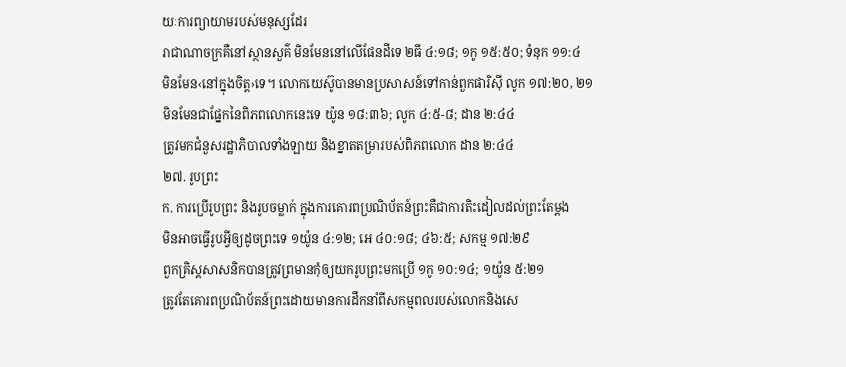យៈការព្យាយាមរបស់មនុស្សដែរ
រាជាណាចក្រគឺនៅស្ថានសួគ៌ មិនមែននៅលើផែនដីទេ ២ធី ៤:១៨; ១កូ ១៥:៥០; ទំនុក ១១:៤
មិនមែន‹នៅក្នុងចិត្ត›ទេ។ លោកយេស៊ូបានមានប្រសាសន៍ទៅកាន់ពួកផារិស៊ី លូក ១៧:២០, ២១
មិនមែនជាផ្នែកនៃពិភពលោកនេះទេ យ៉ូន ១៨:៣៦; លូក ៤:៥-៨; ដាន ២:៤៤
ត្រូវមកជំនួសរដ្ឋាភិបាលទាំងឡាយ និងខ្នាតតម្រារបស់ពិភពលោក ដាន ២:៤៤
២៧. រូបព្រះ
ក. ការប្រើរូបព្រះ និងរូបចម្លាក់ ក្នុងការគោរពប្រណិប័តន៍ព្រះគឺជាការតិះដៀលដល់ព្រះតែម្ដង
មិនអាចធ្វើរូបអ្វីឲ្យដូចព្រះទេ ១យ៉ូន ៤:១២; អេ ៤០:១៨; ៤៦:៥; សកម្ម ១៧:២៩
ពួកគ្រិស្តសាសនិកបានត្រូវព្រមានកុំឲ្យយករូបព្រះមកប្រើ ១កូ ១០:១៤; ១យ៉ូន ៥:២១
ត្រូវតែគោរពប្រណិប័តន៍ព្រះដោយមានការដឹកនាំពីសកម្មពលរបស់លោកនិងសេ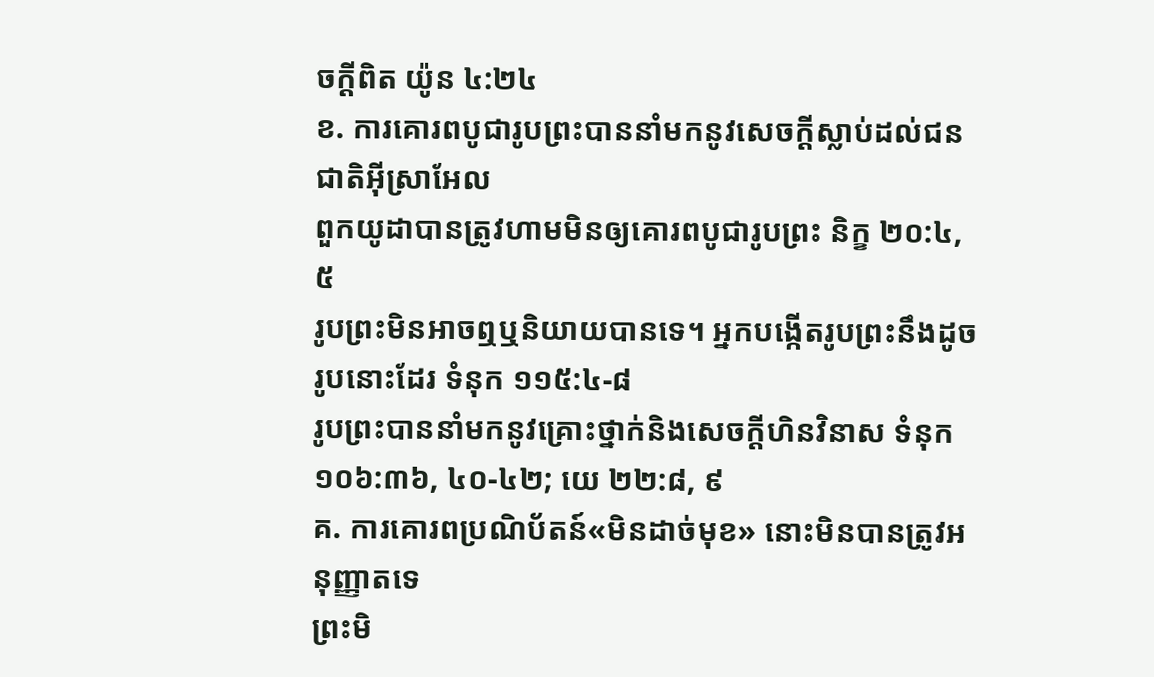ចក្ដីពិត យ៉ូន ៤:២៤
ខ. ការគោរពបូជារូបព្រះបាននាំមកនូវសេចក្ដីស្លាប់ដល់ជនជាតិអ៊ីស្រាអែល
ពួកយូដាបានត្រូវហាមមិនឲ្យគោរពបូជារូបព្រះ និក្ខ ២០:៤, ៥
រូបព្រះមិនអាចឮឬនិយាយបានទេ។ អ្នកបង្កើតរូបព្រះនឹងដូចរូបនោះដែរ ទំនុក ១១៥:៤-៨
រូបព្រះបាននាំមកនូវគ្រោះថ្នាក់និងសេចក្ដីហិនវិនាស ទំនុក ១០៦:៣៦, ៤០-៤២; យេ ២២:៨, ៩
គ. ការគោរពប្រណិប័តន៍«មិនដាច់មុខ» នោះមិនបានត្រូវអនុញ្ញាតទេ
ព្រះមិ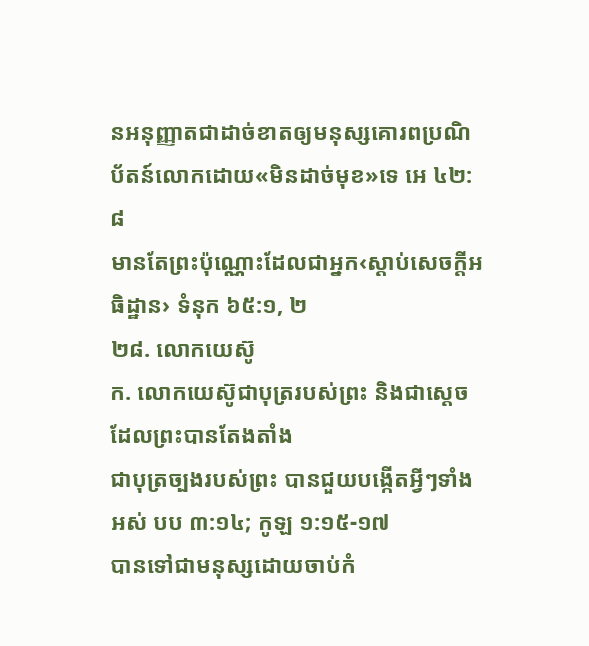នអនុញ្ញាតជាដាច់ខាតឲ្យមនុស្សគោរពប្រណិប័តន៍លោកដោយ«មិនដាច់មុខ»ទេ អេ ៤២:៨
មានតែព្រះប៉ុណ្ណោះដែលជាអ្នក‹ស្ដាប់សេចក្ដីអធិដ្ឋាន› ទំនុក ៦៥:១, ២
២៨. លោកយេស៊ូ
ក. លោកយេស៊ូជាបុត្ររបស់ព្រះ និងជាស្តេចដែលព្រះបានតែងតាំង
ជាបុត្រច្បងរបស់ព្រះ បានជួយបង្កើតអ្វីៗទាំងអស់ បប ៣:១៤; កូឡ ១:១៥-១៧
បានទៅជាមនុស្សដោយចាប់កំ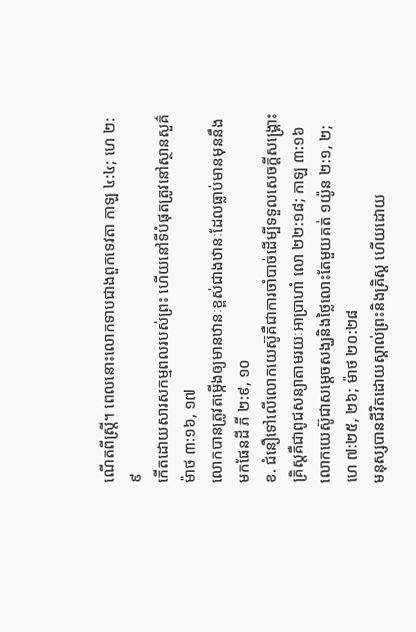ណើតពីស្ត្រី។ ពេលនោះលោកទាបជាងពួកទេវតា កាឡ ៤:៤; ហេ ២:៩
កើតដោយសារសកម្មពលរបស់ព្រះ ហើយនៅទីបំផុតត្រូវនៅស្ថានសួគ៌ ម៉ាថ ៣:១៦, ១៧
លោកបានត្រូវតម្កើងឲ្យមានឋានៈខ្ពស់ជាងឋានៈដែលធ្លាប់មានមុននឹងមកផែនដី ភី ២:៩, ១០
ខ. ជំនឿទៅលើលោកយេស៊ូគឺជាការចាំបាច់ដើម្បីទទួលសេចក្ដីសង្គ្រោះ
គ្រិស្តគឺជាពូជសន្យាតាមរយៈអាប្រាហាំ លោ ២២:១៨; កាឡ ៣:១៦
លោកយេស៊ូជាសម្ដេចសង្ឃនិងថ្លៃលោះតែមួយគត់ ១យ៉ូន ២:១, ២; ហេ ៧:២៥, ២៦; ម៉ាថ ២០:២៨
មនុស្សបានជីវិតដោយស្គាល់ព្រះនិងគ្រិស្ត ហើយដោយ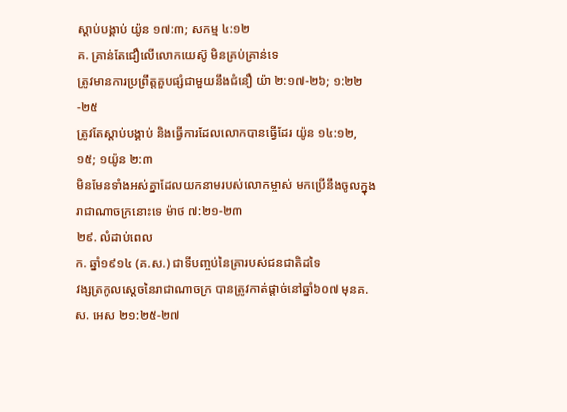ស្ដាប់បង្គាប់ យ៉ូន ១៧:៣; សកម្ម ៤:១២
គ. គ្រាន់តែជឿលើលោកយេស៊ូ មិនគ្រប់គ្រាន់ទេ
ត្រូវមានការប្រព្រឹត្តគួបផ្សំជាមួយនឹងជំនឿ យ៉ា ២:១៧-២៦; ១:២២-២៥
ត្រូវតែស្ដាប់បង្គាប់ និងធ្វើការដែលលោកបានធ្វើដែរ យ៉ូន ១៤:១២, ១៥; ១យ៉ូន ២:៣
មិនមែនទាំងអស់គ្នាដែលយកនាមរបស់លោកម្ចាស់ មកប្រើនឹងចូលក្នុងរាជាណាចក្រនោះទេ ម៉ាថ ៧:២១-២៣
២៩. លំដាប់ពេល
ក. ឆ្នាំ១៩១៤ (គ.ស.) ជាទីបញ្ចប់នៃគ្រារបស់ជនជាតិដទៃ
វង្សត្រកូលស្តេចនៃរាជាណាចក្រ បានត្រូវកាត់ផ្ដាច់នៅឆ្នាំ៦០៧ មុនគ.ស. អេស ២១:២៥-២៧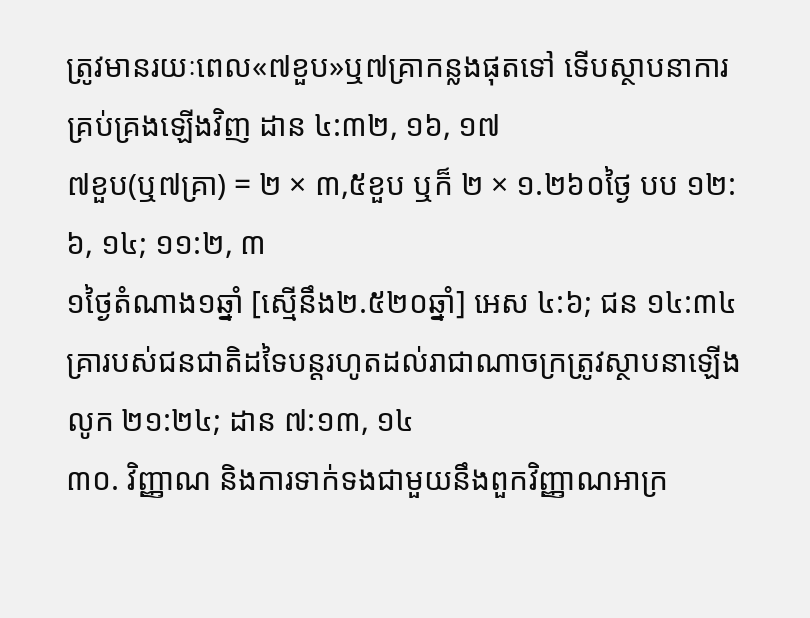ត្រូវមានរយៈពេល«៧ខួប»ឬ៧គ្រាកន្លងផុតទៅ ទើបស្ថាបនាការគ្រប់គ្រងឡើងវិញ ដាន ៤:៣២, ១៦, ១៧
៧ខួប(ឬ៧គ្រា) = ២ × ៣,៥ខួប ឬក៏ ២ × ១.២៦០ថ្ងៃ បប ១២:៦, ១៤; ១១:២, ៣
១ថ្ងៃតំណាង១ឆ្នាំ [ស្មើនឹង២.៥២០ឆ្នាំ] អេស ៤:៦; ជន ១៤:៣៤
គ្រារបស់ជនជាតិដទៃបន្តរហូតដល់រាជាណាចក្រត្រូវស្ថាបនាឡើង លូក ២១:២៤; ដាន ៧:១៣, ១៤
៣០. វិញ្ញាណ និងការទាក់ទងជាមួយនឹងពួកវិញ្ញាណអាក្រ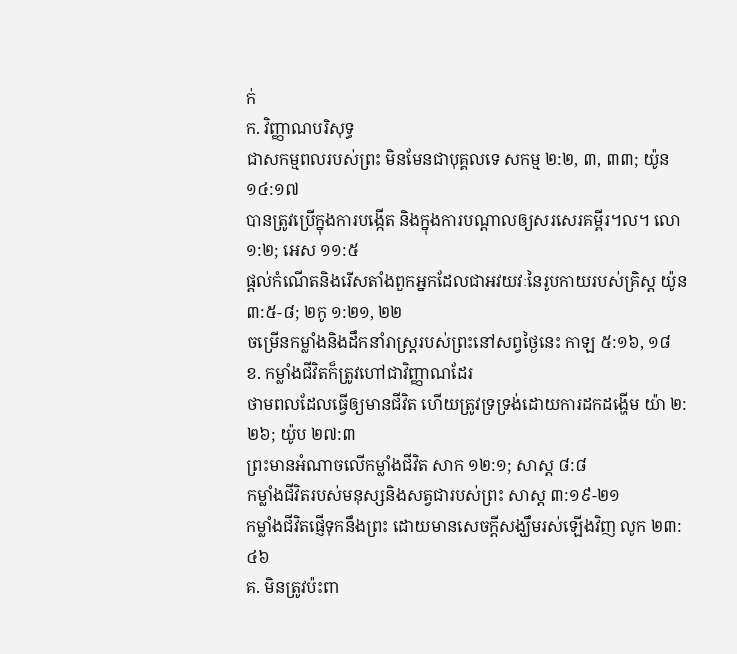ក់
ក. វិញ្ញាណបរិសុទ្ធ
ជាសកម្មពលរបស់ព្រះ មិនមែនជាបុគ្គលទេ សកម្ម ២:២, ៣, ៣៣; យ៉ូន ១៤:១៧
បានត្រូវប្រើក្នុងការបង្កើត និងក្នុងការបណ្ដាលឲ្យសរសេរគម្ពីរ។ល។ លោ ១:២; អេស ១១:៥
ផ្ដល់កំណើតនិងរើសតាំងពួកអ្នកដែលជាអវយវៈនៃរូបកាយរបស់គ្រិស្ត យ៉ូន ៣:៥-៨; ២កូ ១:២១, ២២
ចម្រើនកម្លាំងនិងដឹកនាំរាស្ត្ររបស់ព្រះនៅសព្វថ្ងៃនេះ កាឡ ៥:១៦, ១៨
ខ. កម្លាំងជីវិតក៏ត្រូវហៅជាវិញ្ញាណដែរ
ថាមពលដែលធ្វើឲ្យមានជីវិត ហើយត្រូវទ្រទ្រង់ដោយការដកដង្ហើម យ៉ា ២:២៦; យ៉ូប ២៧:៣
ព្រះមានអំណាចលើកម្លាំងជីវិត សាក ១២:១; សាស្ត ៨:៨
កម្លាំងជីវិតរបស់មនុស្សនិងសត្វជារបស់ព្រះ សាស្ត ៣:១៩-២១
កម្លាំងជីវិតផ្ញើទុកនឹងព្រះ ដោយមានសេចក្ដីសង្ឃឹមរស់ឡើងវិញ លូក ២៣:៤៦
គ. មិនត្រូវប៉ះពា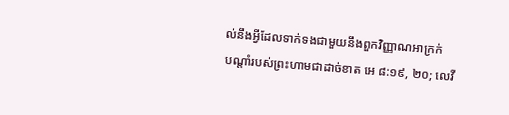ល់នឹងអ្វីដែលទាក់ទងជាមួយនឹងពួកវិញ្ញាណអាក្រក់
បណ្ដាំរបស់ព្រះហាមជាដាច់ខាត អេ ៨:១៩, ២០; លេវី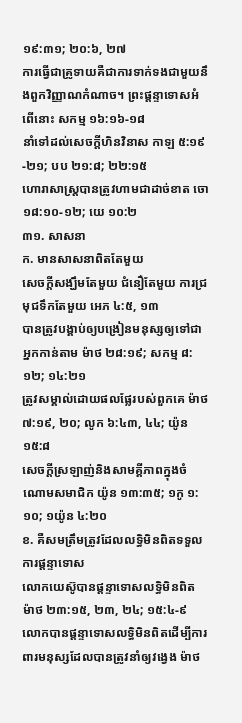១៩:៣១; ២០:៦, ២៧
ការធ្វើជាគ្រូទាយគឺជាការទាក់ទងជាមួយនឹងពួកវិញ្ញាណកំណាច។ ព្រះផ្ដន្ទាទោសអំពើនោះ សកម្ម ១៦:១៦-១៨
នាំទៅដល់សេចក្ដីហិនវិនាស កាឡ ៥:១៩-២១; បប ២១:៨; ២២:១៥
ហោរាសាស្ត្របានត្រូវហាមជាដាច់ខាត ចោ ១៨:១០-១២; យេ ១០:២
៣១. សាសនា
ក. មានសាសនាពិតតែមួយ
សេចក្ដីសង្ឃឹមតែមួយ ជំនឿតែមួយ ការជ្រមុជទឹកតែមួយ អេភ ៤:៥, ១៣
បានត្រូវបង្គាប់ឲ្យបង្រៀនមនុស្សឲ្យទៅជាអ្នកកាន់តាម ម៉ាថ ២៨:១៩; សកម្ម ៨:១២; ១៤:២១
ត្រូវសម្គាល់ដោយផលផ្លែរបស់ពួកគេ ម៉ាថ ៧:១៩, ២០; លូក ៦:៤៣, ៤៤; យ៉ូន ១៥:៨
សេចក្ដីស្រឡាញ់និងសាមគ្គីភាពក្នុងចំណោមសមាជិក យ៉ូន ១៣:៣៥; ១កូ ១:១០; ១យ៉ូន ៤:២០
ខ. គឺសមត្រឹមត្រូវដែលលទ្ធិមិនពិតទទួលការផ្ដន្ទាទោស
លោកយេស៊ូបានផ្ដន្ទាទោសលទ្ធិមិនពិត ម៉ាថ ២៣:១៥, ២៣, ២៤; ១៥:៤-៩
លោកបានផ្ដន្ទាទោសលទ្ធិមិនពិតដើម្បីការពារមនុស្សដែលបានត្រូវនាំឲ្យវង្វេង ម៉ាថ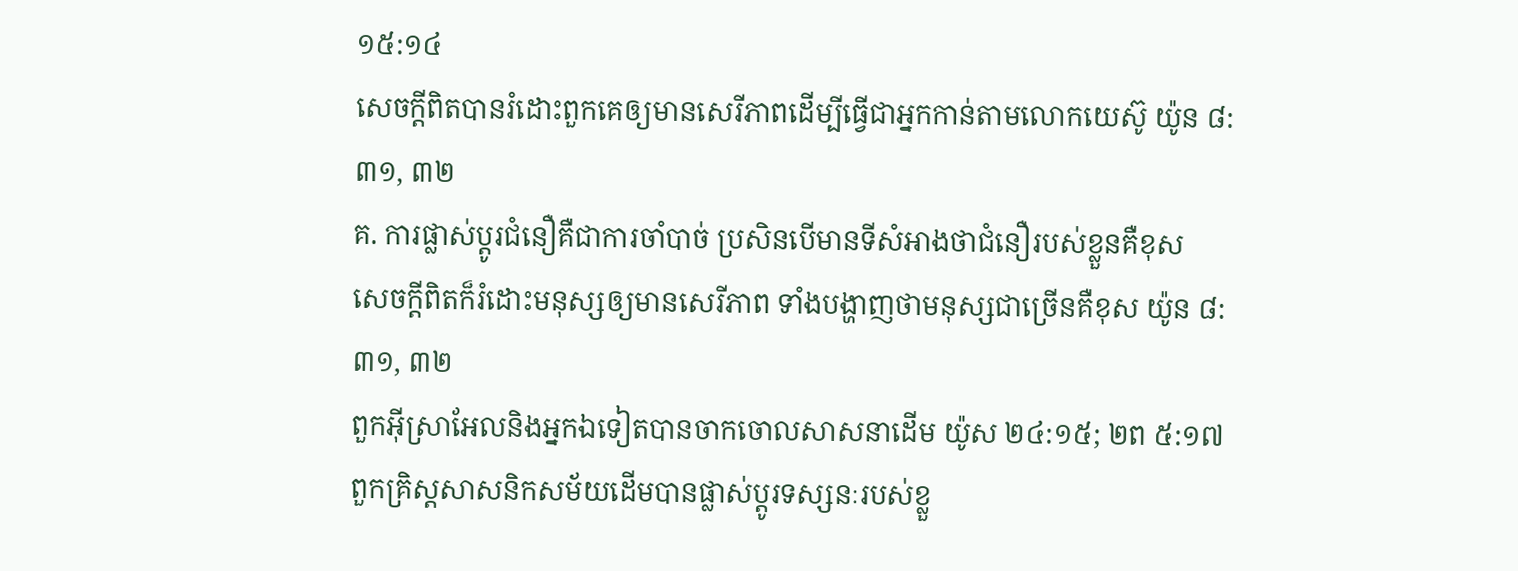១៥:១៤
សេចក្ដីពិតបានរំដោះពួកគេឲ្យមានសេរីភាពដើម្បីធ្វើជាអ្នកកាន់តាមលោកយេស៊ូ យ៉ូន ៨:៣១, ៣២
គ. ការផ្លាស់ប្ដូរជំនឿគឺជាការចាំបាច់ ប្រសិនបើមានទីសំអាងថាជំនឿរបស់ខ្លួនគឺខុស
សេចក្ដីពិតក៏រំដោះមនុស្សឲ្យមានសេរីភាព ទាំងបង្ហាញថាមនុស្សជាច្រើនគឺខុស យ៉ូន ៨:៣១, ៣២
ពួកអ៊ីស្រាអែលនិងអ្នកឯទៀតបានចាកចោលសាសនាដើម យ៉ូស ២៤:១៥; ២ព ៥:១៧
ពួកគ្រិស្តសាសនិកសម័យដើមបានផ្លាស់ប្ដូរទស្សនៈរបស់ខ្លួ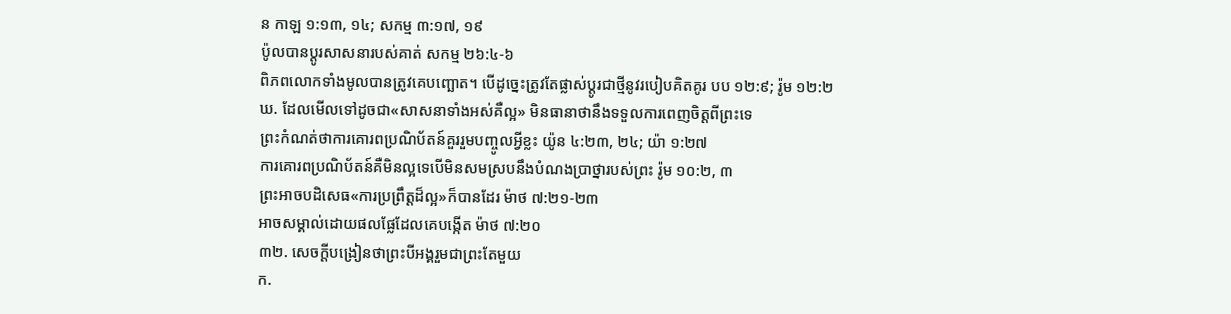ន កាឡ ១:១៣, ១៤; សកម្ម ៣:១៧, ១៩
ប៉ូលបានប្ដូរសាសនារបស់គាត់ សកម្ម ២៦:៤-៦
ពិភពលោកទាំងមូលបានត្រូវគេបញ្ឆោត។ បើដូច្នេះត្រូវតែផ្លាស់ប្ដូរជាថ្មីនូវរបៀបគិតគូរ បប ១២:៩; រ៉ូម ១២:២
ឃ. ដែលមើលទៅដូចជា«សាសនាទាំងអស់គឺល្អ» មិនធានាថានឹងទទួលការពេញចិត្តពីព្រះទេ
ព្រះកំណត់ថាការគោរពប្រណិប័តន៍គួររួមបញ្ចូលអ្វីខ្លះ យ៉ូន ៤:២៣, ២៤; យ៉ា ១:២៧
ការគោរពប្រណិប័តន៍គឺមិនល្អទេបើមិនសមស្របនឹងបំណងប្រាថ្នារបស់ព្រះ រ៉ូម ១០:២, ៣
ព្រះអាចបដិសេធ«ការប្រព្រឹត្តដ៏ល្អ»ក៏បានដែរ ម៉ាថ ៧:២១-២៣
អាចសម្គាល់ដោយផលផ្លែដែលគេបង្កើត ម៉ាថ ៧:២០
៣២. សេចក្ដីបង្រៀនថាព្រះបីអង្គរួមជាព្រះតែមួយ
ក.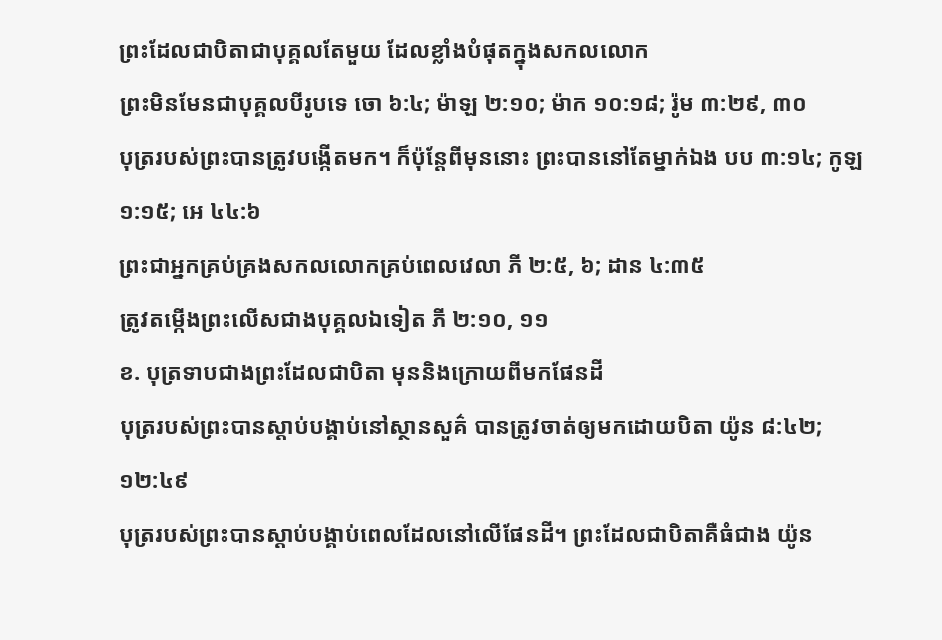ព្រះដែលជាបិតាជាបុគ្គលតែមួយ ដែលខ្លាំងបំផុតក្នុងសកលលោក
ព្រះមិនមែនជាបុគ្គលបីរូបទេ ចោ ៦:៤; ម៉ាឡ ២:១០; ម៉ាក ១០:១៨; រ៉ូម ៣:២៩, ៣០
បុត្ររបស់ព្រះបានត្រូវបង្កើតមក។ ក៏ប៉ុន្តែពីមុននោះ ព្រះបាននៅតែម្នាក់ឯង បប ៣:១៤; កូឡ ១:១៥; អេ ៤៤:៦
ព្រះជាអ្នកគ្រប់គ្រងសកលលោកគ្រប់ពេលវេលា ភី ២:៥, ៦; ដាន ៤:៣៥
ត្រូវតម្កើងព្រះលើសជាងបុគ្គលឯទៀត ភី ២:១០, ១១
ខ. បុត្រទាបជាងព្រះដែលជាបិតា មុននិងក្រោយពីមកផែនដី
បុត្ររបស់ព្រះបានស្ដាប់បង្គាប់នៅស្ថានសួគ៌ បានត្រូវចាត់ឲ្យមកដោយបិតា យ៉ូន ៨:៤២; ១២:៤៩
បុត្ររបស់ព្រះបានស្ដាប់បង្គាប់ពេលដែលនៅលើផែនដី។ ព្រះដែលជាបិតាគឺធំជាង យ៉ូន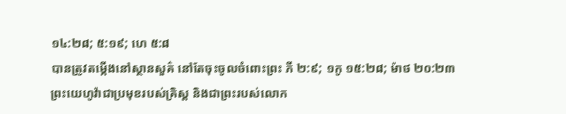១៤:២៨; ៥:១៩; ហេ ៥:៨
បានត្រូវតម្កើងនៅស្ថានសួគ៌ នៅតែចុះចូលចំពោះព្រះ ភី ២:៩; ១កូ ១៥:២៨; ម៉ាថ ២០:២៣
ព្រះយេហូវ៉ាជាប្រមុខរបស់គ្រិស្ត និងជាព្រះរបស់លោក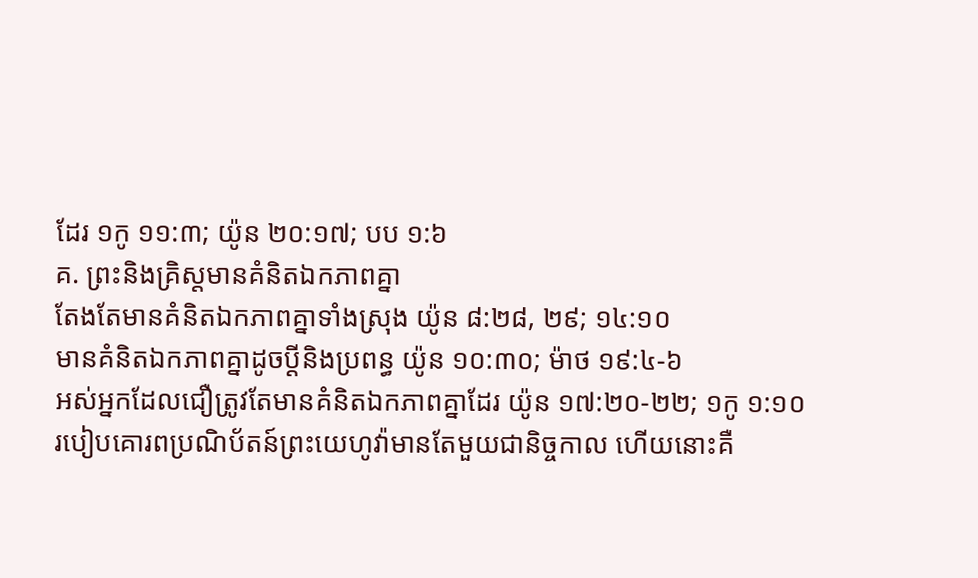ដែរ ១កូ ១១:៣; យ៉ូន ២០:១៧; បប ១:៦
គ. ព្រះនិងគ្រិស្តមានគំនិតឯកភាពគ្នា
តែងតែមានគំនិតឯកភាពគ្នាទាំងស្រុង យ៉ូន ៨:២៨, ២៩; ១៤:១០
មានគំនិតឯកភាពគ្នាដូចប្ដីនិងប្រពន្ធ យ៉ូន ១០:៣០; ម៉ាថ ១៩:៤-៦
អស់អ្នកដែលជឿត្រូវតែមានគំនិតឯកភាពគ្នាដែរ យ៉ូន ១៧:២០-២២; ១កូ ១:១០
របៀបគោរពប្រណិប័តន៍ព្រះយេហូវ៉ាមានតែមួយជានិច្ចកាល ហើយនោះគឺ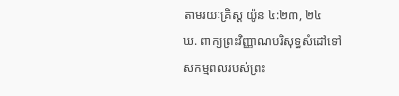តាមរយៈគ្រិស្ត យ៉ូន ៤:២៣, ២៤
ឃ. ពាក្យព្រះវិញ្ញាណបរិសុទ្ធសំដៅទៅសកម្មពលរបស់ព្រះ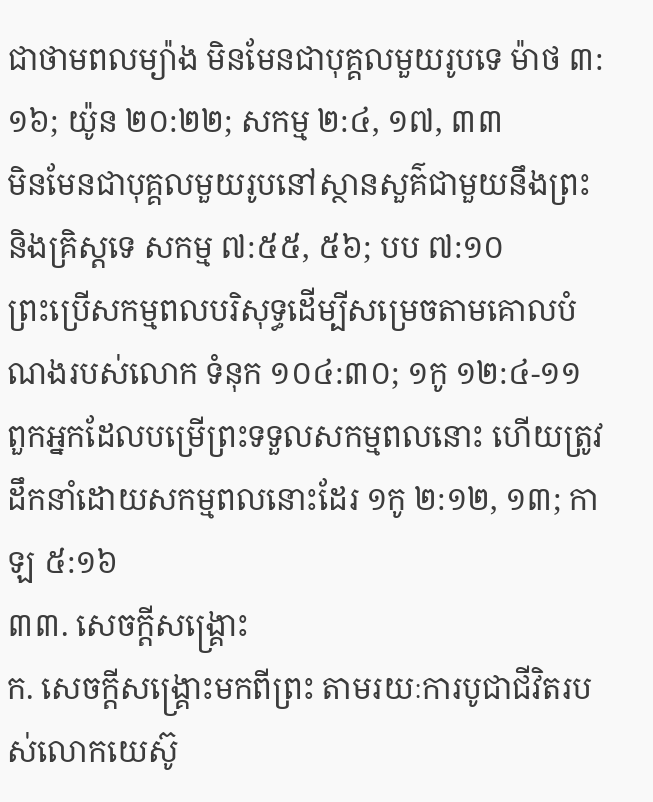ជាថាមពលម្យ៉ាង មិនមែនជាបុគ្គលមួយរូបទេ ម៉ាថ ៣:១៦; យ៉ូន ២០:២២; សកម្ម ២:៤, ១៧, ៣៣
មិនមែនជាបុគ្គលមួយរូបនៅស្ថានសួគ៌ជាមួយនឹងព្រះនិងគ្រិស្តទេ សកម្ម ៧:៥៥, ៥៦; បប ៧:១០
ព្រះប្រើសកម្មពលបរិសុទ្ធដើម្បីសម្រេចតាមគោលបំណងរបស់លោក ទំនុក ១០៤:៣០; ១កូ ១២:៤-១១
ពួកអ្នកដែលបម្រើព្រះទទួលសកម្មពលនោះ ហើយត្រូវដឹកនាំដោយសកម្មពលនោះដែរ ១កូ ២:១២, ១៣; កាឡ ៥:១៦
៣៣. សេចក្ដីសង្គ្រោះ
ក. សេចក្ដីសង្គ្រោះមកពីព្រះ តាមរយៈការបូជាជីវិតរបស់លោកយេស៊ូ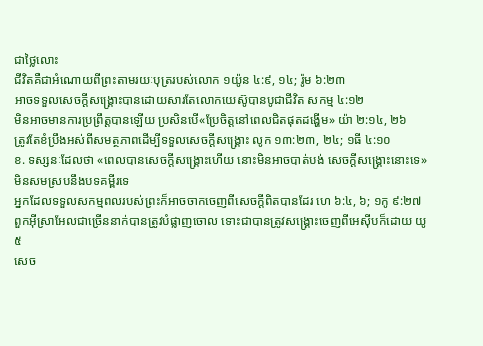ជាថ្លៃលោះ
ជីវិតគឺជាអំណោយពីព្រះតាមរយៈបុត្ររបស់លោក ១យ៉ូន ៤:៩, ១៤; រ៉ូម ៦:២៣
អាចទទួលសេចក្ដីសង្គ្រោះបានដោយសារតែលោកយេស៊ូបានបូជាជីវិត សកម្ម ៤:១២
មិនអាចមានការប្រព្រឹត្តបានឡើយ ប្រសិនបើ«ប្រែចិត្តនៅពេលជិតផុតដង្ហើម» យ៉ា ២:១៤, ២៦
ត្រូវតែខំប្រឹងអស់ពីសមត្ថភាពដើម្បីទទួលសេចក្ដីសង្គ្រោះ លូក ១៣:២៣, ២៤; ១ធី ៤:១០
ខ. ទស្សនៈដែលថា «ពេលបានសេចក្ដីសង្គ្រោះហើយ នោះមិនអាចបាត់បង់ សេចក្ដីសង្គ្រោះនោះទេ» មិនសមស្របនឹងបទគម្ពីរទេ
អ្នកដែលទទួលសកម្មពលរបស់ព្រះក៏អាចចាកចេញពីសេចក្ដីពិតបានដែរ ហេ ៦:៤, ៦; ១កូ ៩:២៧
ពួកអ៊ីស្រាអែលជាច្រើននាក់បានត្រូវបំផ្លាញចោល ទោះជាបានត្រូវសង្គ្រោះចេញពីអេស៊ីបក៏ដោយ យូ ៥
សេច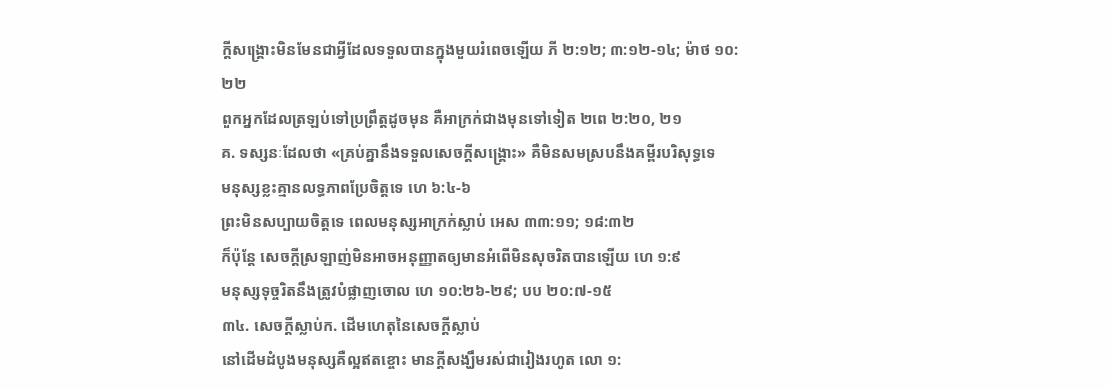ក្ដីសង្គ្រោះមិនមែនជាអ្វីដែលទទួលបានក្នុងមួយរំពេចឡើយ ភី ២:១២; ៣:១២-១៤; ម៉ាថ ១០:២២
ពួកអ្នកដែលត្រឡប់ទៅប្រព្រឹត្តដូចមុន គឺអាក្រក់ជាងមុនទៅទៀត ២ពេ ២:២០, ២១
គ. ទស្សនៈដែលថា «គ្រប់គ្នានឹងទទួលសេចក្ដីសង្គ្រោះ» គឺមិនសមស្របនឹងគម្ពីរបរិសុទ្ធទេ
មនុស្សខ្លះគ្មានលទ្ធភាពប្រែចិត្តទេ ហេ ៦:៤-៦
ព្រះមិនសប្បាយចិត្តទេ ពេលមនុស្សអាក្រក់ស្លាប់ អេស ៣៣:១១; ១៨:៣២
ក៏ប៉ុន្តែ សេចក្ដីស្រឡាញ់មិនអាចអនុញ្ញាតឲ្យមានអំពើមិនសុចរិតបានឡើយ ហេ ១:៩
មនុស្សទុច្ចរិតនឹងត្រូវបំផ្លាញចោល ហេ ១០:២៦-២៩; បប ២០:៧-១៥
៣៤. សេចក្ដីស្លាប់ក. ដើមហេតុនៃសេចក្ដីស្លាប់
នៅដើមដំបូងមនុស្សគឺល្អឥតខ្ចោះ មានក្ដីសង្ឃឹមរស់ជារៀងរហូត លោ ១: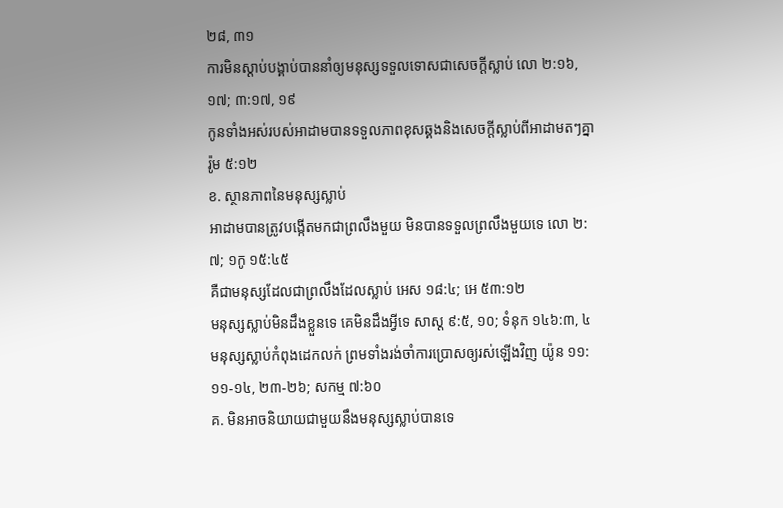២៨, ៣១
ការមិនស្ដាប់បង្គាប់បាននាំឲ្យមនុស្សទទួលទោសជាសេចក្ដីស្លាប់ លោ ២:១៦, ១៧; ៣:១៧, ១៩
កូនទាំងអស់របស់អាដាមបានទទួលភាពខុសឆ្គងនិងសេចក្ដីស្លាប់ពីអាដាមតៗគ្នា រ៉ូម ៥:១២
ខ. ស្ថានភាពនៃមនុស្សស្លាប់
អាដាមបានត្រូវបង្កើតមកជាព្រលឹងមួយ មិនបានទទួលព្រលឹងមួយទេ លោ ២:៧; ១កូ ១៥:៤៥
គឺជាមនុស្សដែលជាព្រលឹងដែលស្លាប់ អេស ១៨:៤; អេ ៥៣:១២
មនុស្សស្លាប់មិនដឹងខ្លួនទេ គេមិនដឹងអ្វីទេ សាស្ត ៩:៥, ១០; ទំនុក ១៤៦:៣, ៤
មនុស្សស្លាប់កំពុងដេកលក់ ព្រមទាំងរង់ចាំការប្រោសឲ្យរស់ឡើងវិញ យ៉ូន ១១:១១-១៤, ២៣-២៦; សកម្ម ៧:៦០
គ. មិនអាចនិយាយជាមួយនឹងមនុស្សស្លាប់បានទេ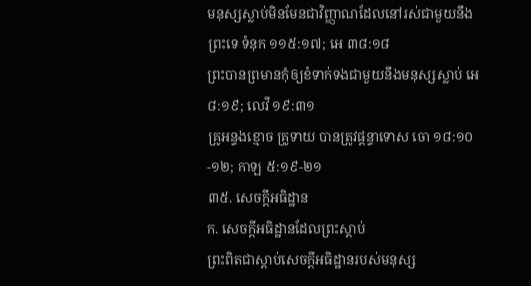មនុស្សស្លាប់មិនមែនជាវិញ្ញាណដែលនៅរស់ជាមួយនឹងព្រះទេ ទំនុក ១១៥:១៧; អេ ៣៨:១៨
ព្រះបានព្រមានកុំឲ្យខំទាក់ទងជាមួយនឹងមនុស្សស្លាប់ អេ ៨:១៩; លេវី ១៩:៣១
គ្រូអន្ទងខ្មោច គ្រូទាយ បានត្រូវផ្ដន្ទាទោស ចោ ១៨:១០-១២; កាឡ ៥:១៩-២១
៣៥. សេចក្ដីអធិដ្ឋាន
ក. សេចក្ដីអធិដ្ឋានដែលព្រះស្ដាប់
ព្រះពិតជាស្ដាប់សេចក្ដីអធិដ្ឋានរបស់មនុស្ស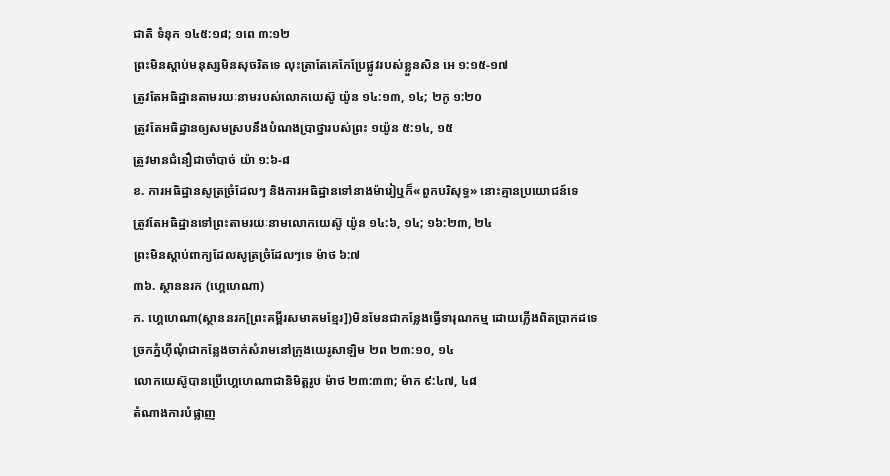ជាតិ ទំនុក ១៤៥:១៨; ១ពេ ៣:១២
ព្រះមិនស្ដាប់មនុស្សមិនសុចរិតទេ លុះត្រាតែគេកែប្រែផ្លូវរបស់ខ្លួនសិន អេ ១:១៥-១៧
ត្រូវតែអធិដ្ឋានតាមរយៈនាមរបស់លោកយេស៊ូ យ៉ូន ១៤:១៣, ១៤; ២កូ ១:២០
ត្រូវតែអធិដ្ឋានឲ្យសមស្របនឹងបំណងប្រាថ្នារបស់ព្រះ ១យ៉ូន ៥:១៤, ១៥
ត្រូវមានជំនឿជាចាំបាច់ យ៉ា ១:៦-៨
ខ. ការអធិដ្ឋានសូត្រច្រំដែលៗ និងការអធិដ្ឋានទៅនាងម៉ារៀឬក៏«ពួកបរិសុទ្ធ» នោះគ្មានប្រយោជន៍ទេ
ត្រូវតែអធិដ្ឋានទៅព្រះតាមរយៈនាមលោកយេស៊ូ យ៉ូន ១៤:៦, ១៤; ១៦:២៣, ២៤
ព្រះមិនស្ដាប់ពាក្យដែលសូត្រច្រំដែលៗទេ ម៉ាថ ៦:៧
៣៦. ស្ថាននរក (ហ្គេហេណា)
ក. ហ្គេហេណា(ស្ថាននរក[ព្រះគម្ពីរសមាគមខ្មែរ])មិនមែនជាកន្លែងធ្វើទារុណកម្ម ដោយភ្លើងពិតប្រាកដទេ
ច្រកភ្នំហ៊ីណុំជាកន្លែងចាក់សំរាមនៅក្រុងយេរូសាឡិម ២ព ២៣:១០, ១៤
លោកយេស៊ូបានប្រើហ្គេហេណាជានិមិត្តរូប ម៉ាថ ២៣:៣៣; ម៉ាក ៩:៤៧, ៤៨
តំណាងការបំផ្លាញ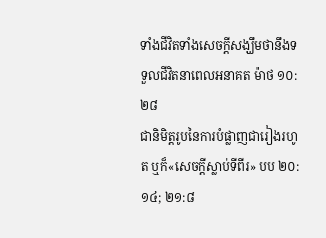ទាំងជីវិតទាំងសេចក្ដីសង្ឃឹមថានឹងទទួលជីវិតនាពេលអនាគត ម៉ាថ ១០:២៨
ជានិមិត្តរូបនៃការបំផ្លាញជារៀងរហូត ឬក៏«សេចក្ដីស្លាប់ទីពីរ» បប ២០:១៤; ២១:៨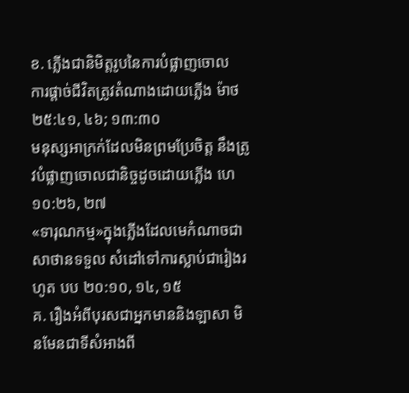ខ. ភ្លើងជានិមិត្តរូបនៃការបំផ្លាញចោល
ការផ្ដាច់ជីវិតត្រូវតំណាងដោយភ្លើង ម៉ាថ ២៥:៤១, ៤៦; ១៣:៣០
មនុស្សអាក្រក់ដែលមិនព្រមប្រែចិត្ត នឹងត្រូវបំផ្លាញចោលជានិច្ចដូចដោយភ្លើង ហេ ១០:២៦, ២៧
«ទារុណកម្ម»ក្នុងភ្លើងដែលមេកំណាចជាសាថានទទួល សំដៅទៅការស្លាប់ជារៀងរហូត បប ២០:១០, ១៤, ១៥
គ. រឿងអំពីបុរសជាអ្នកមាននិងឡាសា មិនមែនជាទីសំអាងពី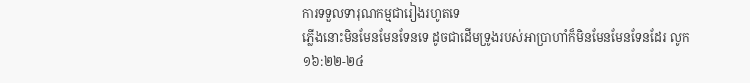ការទទួលទារុណកម្មជារៀងរហូតទេ
ភ្លើងនោះមិនមែនមែនទែនទេ ដូចជាដើមទ្រូងរបស់អាប្រាហាំក៏មិនមែនមែនទែនដែរ លូក ១៦:២២-២៤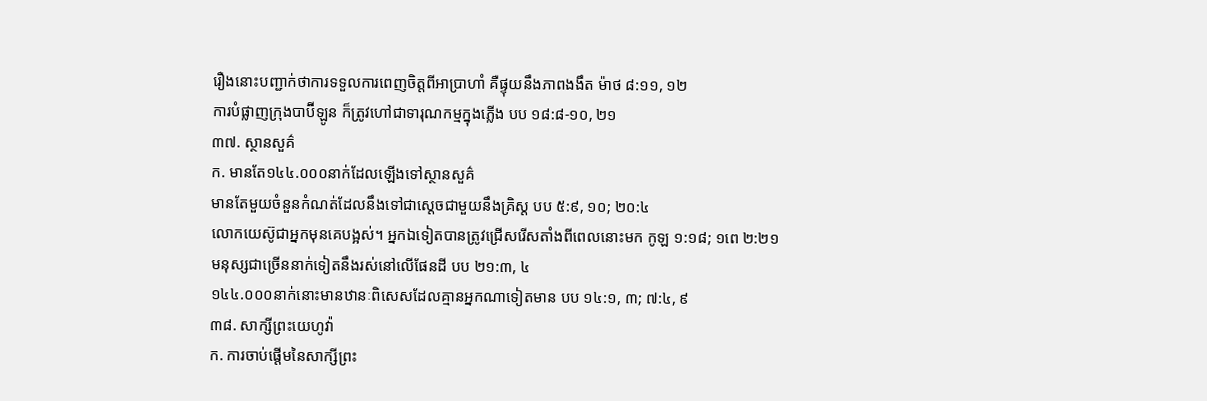រឿងនោះបញ្ជាក់ថាការទទួលការពេញចិត្តពីអាប្រាហាំ គឺផ្ទុយនឹងភាពងងឹត ម៉ាថ ៨:១១, ១២
ការបំផ្លាញក្រុងបាប៊ីឡូន ក៏ត្រូវហៅជាទារុណកម្មក្នុងភ្លើង បប ១៨:៨-១០, ២១
៣៧. ស្ថានសួគ៌
ក. មានតែ១៤៤.០០០នាក់ដែលឡើងទៅស្ថានសួគ៌
មានតែមួយចំនួនកំណត់ដែលនឹងទៅជាស្តេចជាមួយនឹងគ្រិស្ត បប ៥:៩, ១០; ២០:៤
លោកយេស៊ូជាអ្នកមុនគេបង្អស់។ អ្នកឯទៀតបានត្រូវជ្រើសរើសតាំងពីពេលនោះមក កូឡ ១:១៨; ១ពេ ២:២១
មនុស្សជាច្រើននាក់ទៀតនឹងរស់នៅលើផែនដី បប ២១:៣, ៤
១៤៤.០០០នាក់នោះមានឋានៈពិសេសដែលគ្មានអ្នកណាទៀតមាន បប ១៤:១, ៣; ៧:៤, ៩
៣៨. សាក្សីព្រះយេហូវ៉ា
ក. ការចាប់ផ្ដើមនៃសាក្សីព្រះ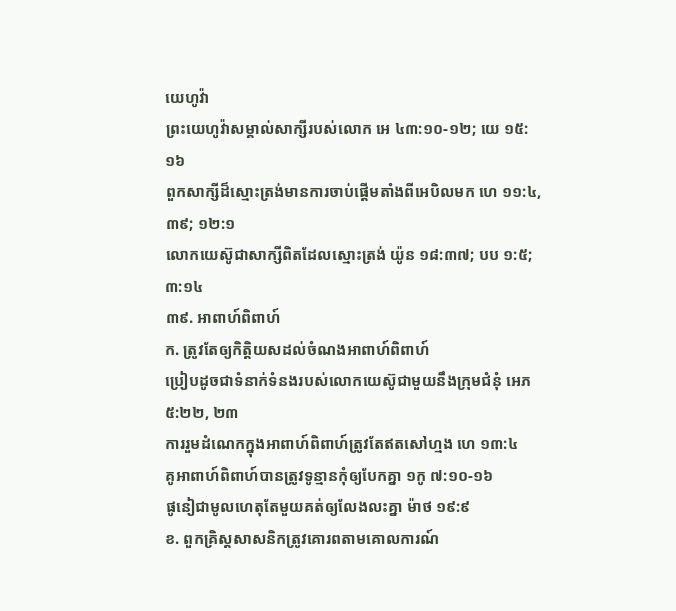យេហូវ៉ា
ព្រះយេហូវ៉ាសម្គាល់សាក្សីរបស់លោក អេ ៤៣:១០-១២; យេ ១៥:១៦
ពួកសាក្សីដ៏ស្មោះត្រង់មានការចាប់ផ្ដើមតាំងពីអេបិលមក ហេ ១១:៤, ៣៩; ១២:១
លោកយេស៊ូជាសាក្សីពិតដែលស្មោះត្រង់ យ៉ូន ១៨:៣៧; បប ១:៥; ៣:១៤
៣៩. អាពាហ៍ពិពាហ៍
ក. ត្រូវតែឲ្យកិត្ដិយសដល់ចំណងអាពាហ៍ពិពាហ៍
ប្រៀបដូចជាទំនាក់ទំនងរបស់លោកយេស៊ូជាមួយនឹងក្រុមជំនុំ អេភ ៥:២២, ២៣
ការរួមដំណេកក្នុងអាពាហ៍ពិពាហ៍ត្រូវតែឥតសៅហ្មង ហេ ១៣:៤
គូអាពាហ៍ពិពាហ៍បានត្រូវទូន្មានកុំឲ្យបែកគ្នា ១កូ ៧:១០-១៦
ផូនៀជាមូលហេតុតែមួយគត់ឲ្យលែងលះគ្នា ម៉ាថ ១៩:៩
ខ. ពួកគ្រិស្តសាសនិកត្រូវគោរពតាមគោលការណ៍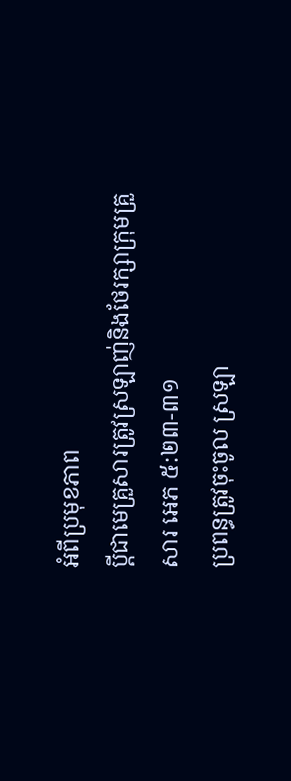អំពីប្រមុខភាព
ប្ដីជាមេគ្រួសារត្រូវស្រឡាញ់និងថែរក្សាក្រុមគ្រួសារ អេភ ៥:២៣-៣១
ប្រពន្ធត្រូវចុះចូល ស្រឡា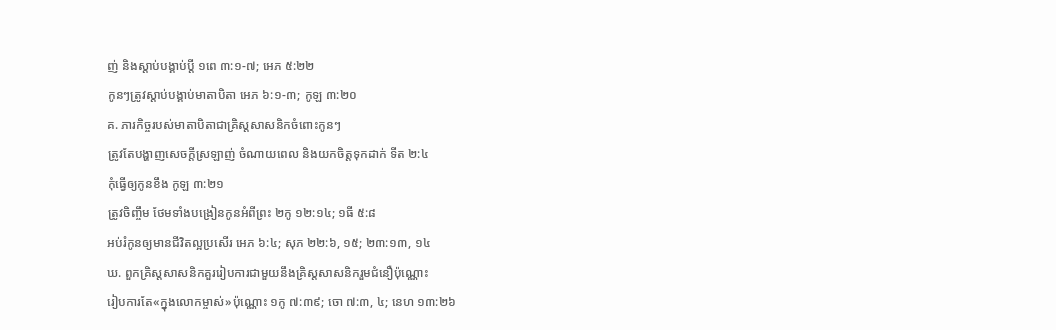ញ់ និងស្ដាប់បង្គាប់ប្ដី ១ពេ ៣:១-៧; អេភ ៥:២២
កូនៗត្រូវស្ដាប់បង្គាប់មាតាបិតា អេភ ៦:១-៣; កូឡ ៣:២០
គ. ភារកិច្ចរបស់មាតាបិតាជាគ្រិស្តសាសនិកចំពោះកូនៗ
ត្រូវតែបង្ហាញសេចក្ដីស្រឡាញ់ ចំណាយពេល និងយកចិត្តទុកដាក់ ទីត ២:៤
កុំធ្វើឲ្យកូនខឹង កូឡ ៣:២១
ត្រូវចិញ្ចឹម ថែមទាំងបង្រៀនកូនអំពីព្រះ ២កូ ១២:១៤; ១ធី ៥:៨
អប់រំកូនឲ្យមានជីវិតល្អប្រសើរ អេភ ៦:៤; សុភ ២២:៦, ១៥; ២៣:១៣, ១៤
ឃ. ពួកគ្រិស្តសាសនិកគួររៀបការជាមួយនឹងគ្រិស្តសាសនិករួមជំនឿប៉ុណ្ណោះ
រៀបការតែ«ក្នុងលោកម្ចាស់»ប៉ុណ្ណោះ ១កូ ៧:៣៩; ចោ ៧:៣, ៤; នេហ ១៣:២៦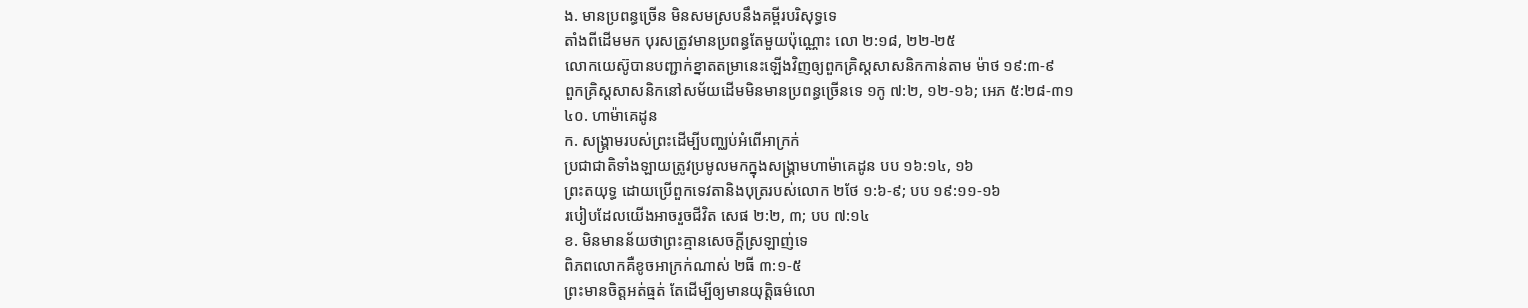ង. មានប្រពន្ធច្រើន មិនសមស្របនឹងគម្ពីរបរិសុទ្ធទេ
តាំងពីដើមមក បុរសត្រូវមានប្រពន្ធតែមួយប៉ុណ្ណោះ លោ ២:១៨, ២២-២៥
លោកយេស៊ូបានបញ្ជាក់ខ្នាតតម្រានេះឡើងវិញឲ្យពួកគ្រិស្តសាសនិកកាន់តាម ម៉ាថ ១៩:៣-៩
ពួកគ្រិស្តសាសនិកនៅសម័យដើមមិនមានប្រពន្ធច្រើនទេ ១កូ ៧:២, ១២-១៦; អេភ ៥:២៨-៣១
៤០. ហាម៉ាគេដូន
ក. សង្គ្រាមរបស់ព្រះដើម្បីបញ្ឈប់អំពើអាក្រក់
ប្រជាជាតិទាំងឡាយត្រូវប្រមូលមកក្នុងសង្គ្រាមហាម៉ាគេដូន បប ១៦:១៤, ១៦
ព្រះតយុទ្ធ ដោយប្រើពួកទេវតានិងបុត្ររបស់លោក ២ថែ ១:៦-៩; បប ១៩:១១-១៦
របៀបដែលយើងអាចរួចជីវិត សេផ ២:២, ៣; បប ៧:១៤
ខ. មិនមានន័យថាព្រះគ្មានសេចក្ដីស្រឡាញ់ទេ
ពិភពលោកគឺខូចអាក្រក់ណាស់ ២ធី ៣:១-៥
ព្រះមានចិត្តអត់ធ្មត់ តែដើម្បីឲ្យមានយុត្ដិធម៌លោ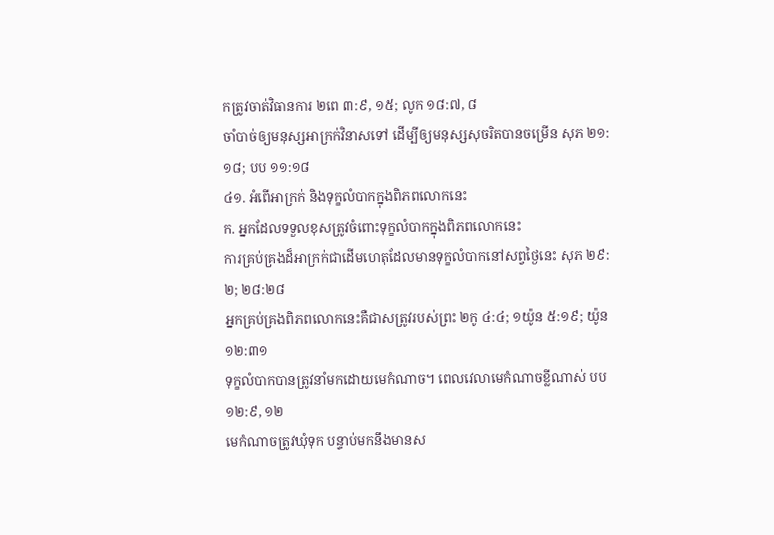កត្រូវចាត់វិធានការ ២ពេ ៣:៩, ១៥; លូក ១៨:៧, ៨
ចាំបាច់ឲ្យមនុស្សអាក្រក់វិនាសទៅ ដើម្បីឲ្យមនុស្សសុចរិតបានចម្រើន សុភ ២១:១៨; បប ១១:១៨
៤១. អំពើអាក្រក់ និងទុក្ខលំបាកក្នុងពិភពលោកនេះ
ក. អ្នកដែលទទួលខុសត្រូវចំពោះទុក្ខលំបាកក្នុងពិភពលោកនេះ
ការគ្រប់គ្រងដ៏អាក្រក់ជាដើមហេតុដែលមានទុក្ខលំបាកនៅសព្វថ្ងៃនេះ សុភ ២៩:២; ២៨:២៨
អ្នកគ្រប់គ្រងពិភពលោកនេះគឺជាសត្រូវរបស់ព្រះ ២កូ ៤:៤; ១យ៉ូន ៥:១៩; យ៉ូន ១២:៣១
ទុក្ខលំបាកបានត្រូវនាំមកដោយមេកំណាច។ ពេលវេលាមេកំណាចខ្លីណាស់ បប ១២:៩, ១២
មេកំណាចត្រូវឃុំទុក បន្ទាប់មកនឹងមានស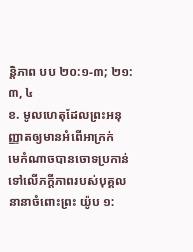ន្ដិភាព បប ២០:១-៣; ២១:៣, ៤
ខ. មូលហេតុដែលព្រះអនុញ្ញាតឲ្យមានអំពើអាក្រក់
មេកំណាចបានចោទប្រកាន់ទៅលើភក្ដីភាពរបស់បុគ្គលនានាចំពោះព្រះ យ៉ូប ១: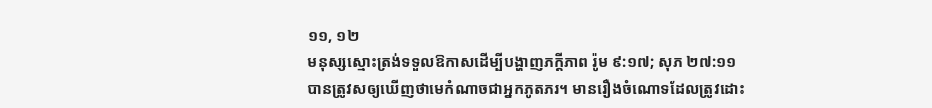១១, ១២
មនុស្សស្មោះត្រង់ទទួលឱកាសដើម្បីបង្ហាញភក្ដីភាព រ៉ូម ៩:១៧; សុភ ២៧:១១
បានត្រូវសឲ្យឃើញថាមេកំណាចជាអ្នកភូតភរ។ មានរឿងចំណោទដែលត្រូវដោះ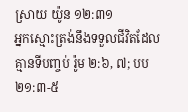ស្រាយ យ៉ូន ១២:៣១
អ្នកស្មោះត្រង់នឹងទទួលជីវិតដែលគ្មានទីបញ្ចប់ រ៉ូម ២:៦, ៧; បប ២១:៣-៥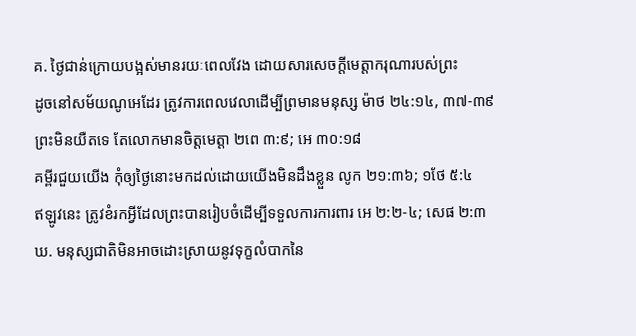គ. ថ្ងៃជាន់ក្រោយបង្អស់មានរយៈពេលវែង ដោយសារសេចក្ដីមេត្ដាករុណារបស់ព្រះ
ដូចនៅសម័យណូអេដែរ ត្រូវការពេលវេលាដើម្បីព្រមានមនុស្ស ម៉ាថ ២៤:១៤, ៣៧-៣៩
ព្រះមិនយឺតទេ តែលោកមានចិត្តមេត្ដា ២ពេ ៣:៩; អេ ៣០:១៨
គម្ពីរជួយយើង កុំឲ្យថ្ងៃនោះមកដល់ដោយយើងមិនដឹងខ្លួន លូក ២១:៣៦; ១ថែ ៥:៤
ឥឡូវនេះ ត្រូវខំរកអ្វីដែលព្រះបានរៀបចំដើម្បីទទួលការការពារ អេ ២:២-៤; សេផ ២:៣
ឃ. មនុស្សជាតិមិនអាចដោះស្រាយនូវទុក្ខលំបាកនៃ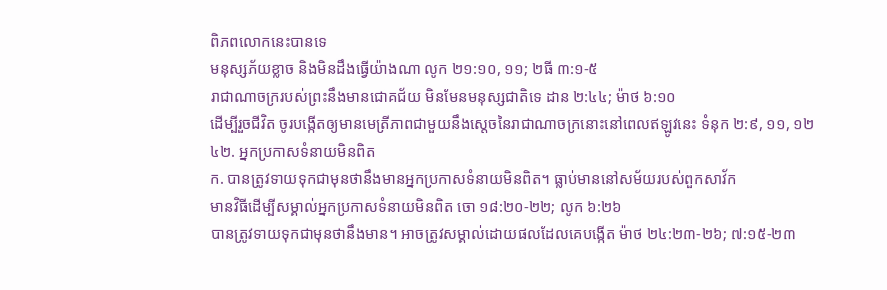ពិភពលោកនេះបានទេ
មនុស្សភ័យខ្លាច និងមិនដឹងធ្វើយ៉ាងណា លូក ២១:១០, ១១; ២ធី ៣:១-៥
រាជាណាចក្ររបស់ព្រះនឹងមានជោគជ័យ មិនមែនមនុស្សជាតិទេ ដាន ២:៤៤; ម៉ាថ ៦:១០
ដើម្បីរួចជីវិត ចូរបង្កើតឲ្យមានមេត្រីភាពជាមួយនឹងស្តេចនៃរាជាណាចក្រនោះនៅពេលឥឡូវនេះ ទំនុក ២:៩, ១១, ១២
៤២. អ្នកប្រកាសទំនាយមិនពិត
ក. បានត្រូវទាយទុកជាមុនថានឹងមានអ្នកប្រកាសទំនាយមិនពិត។ ធ្លាប់មាននៅសម័យរបស់ពួកសាវ័ក
មានវិធីដើម្បីសម្គាល់អ្នកប្រកាសទំនាយមិនពិត ចោ ១៨:២០-២២; លូក ៦:២៦
បានត្រូវទាយទុកជាមុនថានឹងមាន។ អាចត្រូវសម្គាល់ដោយផលដែលគេបង្កើត ម៉ាថ ២៤:២៣-២៦; ៧:១៥-២៣